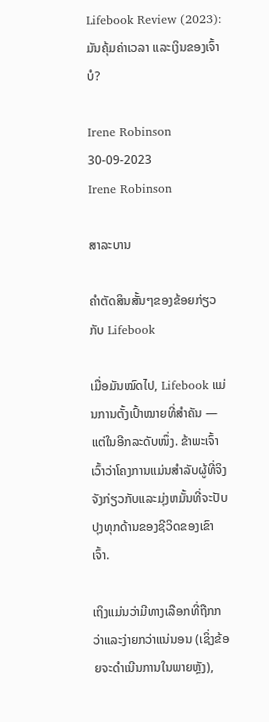Lifebook Review (2023): ມັນຄຸ້ມຄ່າເວລາ ແລະເງິນຂອງເຈົ້າບໍ?

Irene Robinson 30-09-2023
Irene Robinson

ສາລະບານ

ຄຳຕັດສິນສັ້ນໆຂອງຂ້ອຍກ່ຽວກັບ Lifebook

ເມື່ອມັນໝົດໄປ, Lifebook ແມ່ນການຕັ້ງເປົ້າໝາຍທີ່ສຳຄັນ — ແຕ່ໃນອີກລະດັບໜຶ່ງ. ຂ້າພະເຈົ້າເວົ້າວ່າໂຄງການແມ່ນສໍາລັບຜູ້ທີ່ຈິງຈັງກ່ຽວກັບແລະມຸ່ງຫມັ້ນທີ່ຈະປັບປຸງທຸກດ້ານຂອງຊີວິດຂອງເຂົາເຈົ້າ.

ເຖິງແມ່ນວ່າມີທາງເລືອກທີ່ຖືກກວ່າແລະງ່າຍກວ່າແນ່ນອນ (ເຊິ່ງຂ້ອຍຈະດໍາເນີນການໃນພາຍຫຼັງ),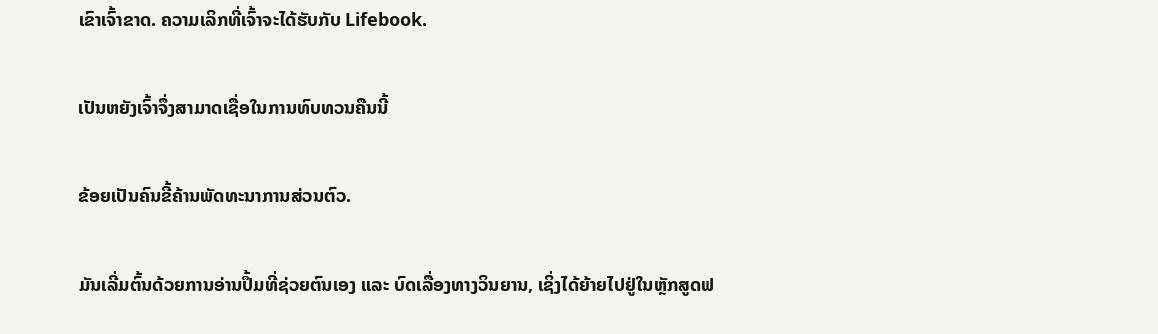ເຂົາເຈົ້າຂາດ. ຄວາມເລິກທີ່ເຈົ້າຈະໄດ້ຮັບກັບ Lifebook.

ເປັນຫຍັງເຈົ້າຈຶ່ງສາມາດເຊື່ອໃນການທົບທວນຄືນນີ້

ຂ້ອຍເປັນຄົນຂີ້ຄ້ານພັດທະນາການສ່ວນຕົວ.

ມັນເລີ່ມຕົ້ນດ້ວຍການອ່ານປຶ້ມທີ່ຊ່ວຍຕົນເອງ ແລະ ບົດເລື່ອງທາງວິນຍານ, ເຊິ່ງໄດ້ຍ້າຍໄປຢູ່ໃນຫຼັກສູດຟ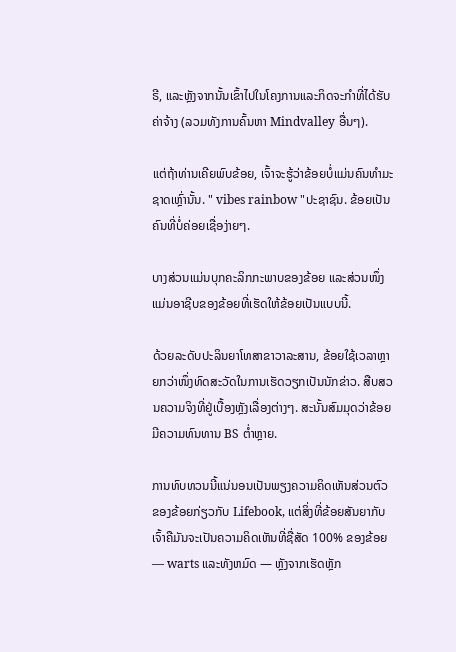ຣີ, ແລະຫຼັງຈາກນັ້ນເຂົ້າໄປໃນໂຄງການແລະກິດຈະກໍາທີ່ໄດ້ຮັບຄ່າຈ້າງ (ລວມທັງການຄົ້ນຫາ Mindvalley ອື່ນໆ).

ແຕ່ຖ້າທ່ານເຄີຍພົບຂ້ອຍ, ເຈົ້າຈະຮູ້ວ່າຂ້ອຍບໍ່ແມ່ນຄົນທໍາມະຊາດເຫຼົ່ານັ້ນ. " vibes rainbow "ປະຊາຊົນ. ຂ້ອຍເປັນຄົນທີ່ບໍ່ຄ່ອຍເຊື່ອງ່າຍໆ.

ບາງສ່ວນແມ່ນບຸກຄະລິກກະພາບຂອງຂ້ອຍ ແລະສ່ວນໜຶ່ງແມ່ນອາຊີບຂອງຂ້ອຍທີ່ເຮັດໃຫ້ຂ້ອຍເປັນແບບນີ້.

ດ້ວຍລະດັບປະລິນຍາໂທສາຂາວາລະສານ, ຂ້ອຍໃຊ້ເວລາຫຼາຍກວ່າໜຶ່ງທົດສະວັດໃນການເຮັດວຽກເປັນນັກຂ່າວ. ສືບສວນຄວາມຈິງທີ່ຢູ່ເບື້ອງຫຼັງເລື່ອງຕ່າງໆ. ສະນັ້ນສົມມຸດວ່າຂ້ອຍມີຄວາມທົນທານ BS ຕໍ່າຫຼາຍ.

ການທົບທວນນີ້ແນ່ນອນເປັນພຽງຄວາມຄິດເຫັນສ່ວນຕົວຂອງຂ້ອຍກ່ຽວກັບ Lifebook, ແຕ່ສິ່ງທີ່ຂ້ອຍສັນຍາກັບເຈົ້າຄືມັນຈະເປັນຄວາມຄິດເຫັນທີ່ຊື່ສັດ 100% ຂອງຂ້ອຍ — warts ແລະທັງຫມົດ — ຫຼັງຈາກເຮັດຫຼັກ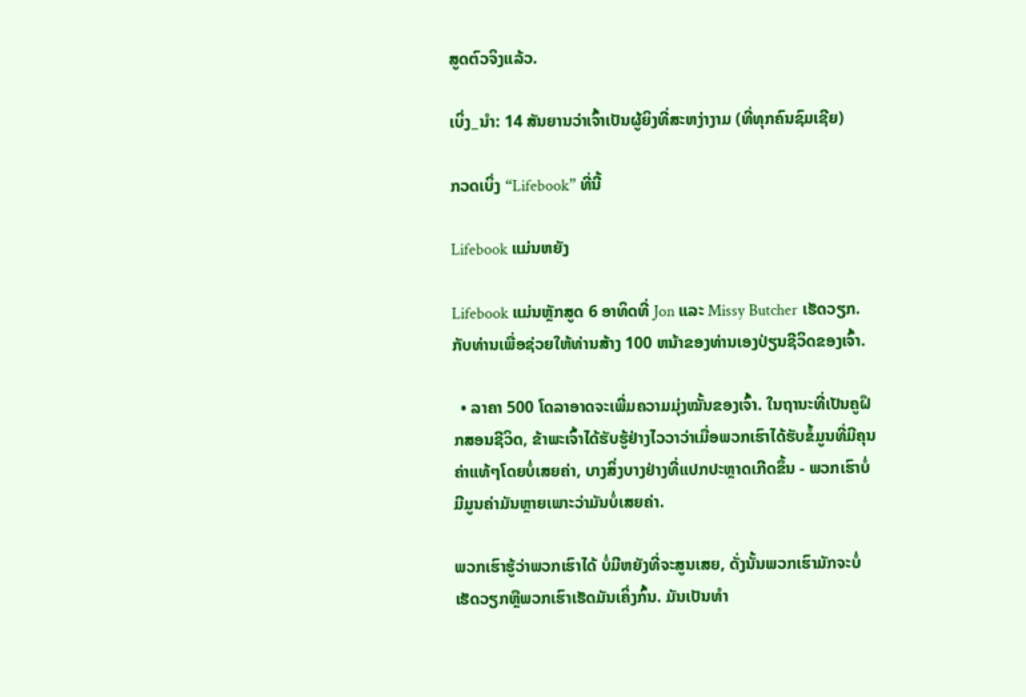ສູດຕົວຈິງແລ້ວ.

ເບິ່ງ_ນຳ: 14 ສັນຍານວ່າເຈົ້າເປັນຜູ້ຍິງທີ່ສະຫງ່າງາມ (ທີ່ທຸກຄົນຊົມເຊີຍ)

ກວດເບິ່ງ “Lifebook” ທີ່ນີ້

Lifebook ແມ່ນຫຍັງ

Lifebook ແມ່ນຫຼັກສູດ 6 ອາທິດທີ່ Jon ແລະ Missy Butcher ເຮັດວຽກ. ກັບທ່ານເພື່ອຊ່ວຍໃຫ້ທ່ານສ້າງ 100 ຫນ້າຂອງທ່ານເອງປ່ຽນຊີວິດຂອງເຈົ້າ.

  • ລາຄາ 500 ໂດລາອາດຈະເພີ່ມຄວາມມຸ່ງໝັ້ນຂອງເຈົ້າ. ໃນຖານະທີ່ເປັນຄູຝຶກສອນຊີວິດ, ຂ້າພະເຈົ້າໄດ້ຮັບຮູ້ຢ່າງໄວວາວ່າເມື່ອພວກເຮົາໄດ້ຮັບຂໍ້ມູນທີ່ມີຄຸນຄ່າແທ້ໆໂດຍບໍ່ເສຍຄ່າ, ບາງສິ່ງບາງຢ່າງທີ່ແປກປະຫຼາດເກີດຂຶ້ນ - ພວກເຮົາບໍ່ມີມູນຄ່າມັນຫຼາຍເພາະວ່າມັນບໍ່ເສຍຄ່າ.

ພວກເຮົາຮູ້ວ່າພວກເຮົາໄດ້ ບໍ່ມີຫຍັງທີ່ຈະສູນເສຍ, ດັ່ງນັ້ນພວກເຮົາມັກຈະບໍ່ເຮັດວຽກຫຼືພວກເຮົາເຮັດມັນເຄິ່ງກົ້ນ. ມັນເປັນທໍາ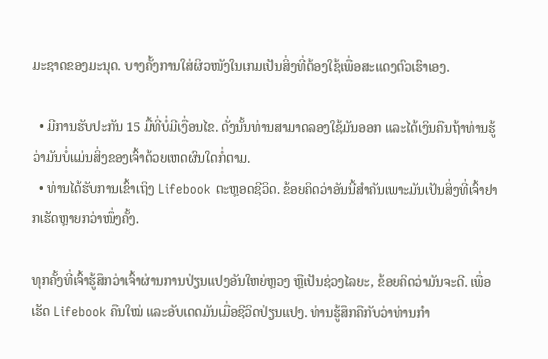ມະຊາດຂອງມະນຸດ. ບາງຄັ້ງການໃສ່ຜິວໜັງໃນເກມເປັນສິ່ງທີ່ຕ້ອງໃຊ້ເພື່ອສະແດງຕົວເຮົາເອງ.

  • ມີການຮັບປະກັນ 15 ມື້ທີ່ບໍ່ມີເງື່ອນໄຂ. ດັ່ງນັ້ນທ່ານສາມາດລອງໃຊ້ມັນອອກ ແລະໄດ້ເງິນຄືນຖ້າທ່ານຮູ້ວ່າມັນບໍ່ແມ່ນສິ່ງຂອງເຈົ້າດ້ວຍເຫດຜົນໃດກໍ່ຕາມ.
  • ທ່ານໄດ້ຮັບການເຂົ້າເຖິງ Lifebook ຕະຫຼອດຊີວິດ. ຂ້ອຍຄິດວ່າອັນນີ້ສຳຄັນເພາະມັນເປັນສິ່ງທີ່ເຈົ້າຢາກເຮັດຫຼາຍກວ່າໜຶ່ງຄັ້ງ.

ທຸກຄັ້ງທີ່ເຈົ້າຮູ້ສຶກວ່າເຈົ້າຜ່ານການປ່ຽນແປງອັນໃຫຍ່ຫຼວງ ຫຼືເປັນຊ່ວງໄລຍະ, ຂ້ອຍຄິດວ່າມັນຈະດີ. ເພື່ອເຮັດ Lifebook ຄືນໃໝ່ ແລະອັບເດດມັນເມື່ອຊີວິດປ່ຽນແປງ. ທ່ານຮູ້ສຶກຄືກັບວ່າທ່ານກໍາ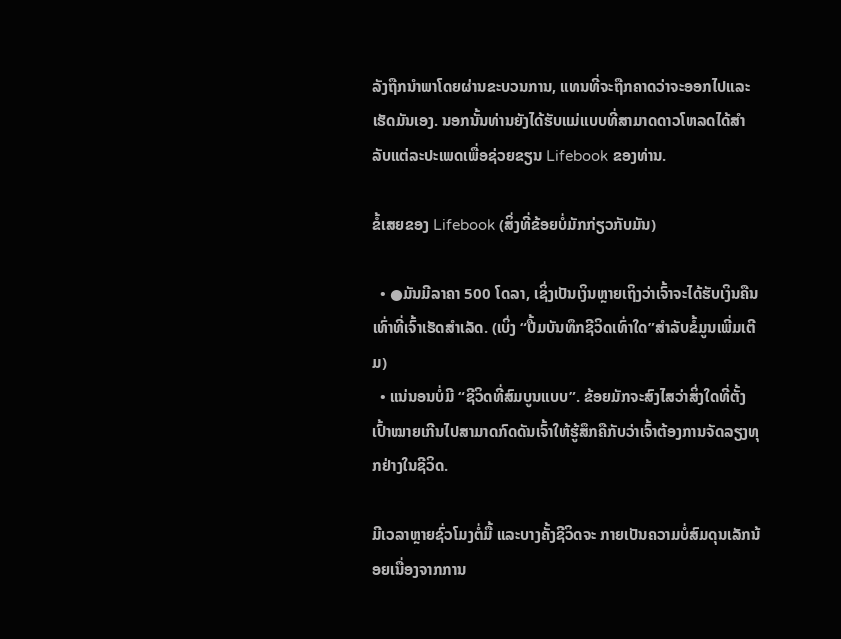ລັງຖືກນໍາພາໂດຍຜ່ານຂະບວນການ, ແທນທີ່ຈະຖືກຄາດວ່າຈະອອກໄປແລະເຮັດມັນເອງ. ນອກນັ້ນທ່ານຍັງໄດ້ຮັບແມ່ແບບທີ່ສາມາດດາວໂຫລດໄດ້ສໍາລັບແຕ່ລະປະເພດເພື່ອຊ່ວຍຂຽນ Lifebook ຂອງທ່ານ.

ຂໍ້ເສຍຂອງ Lifebook (ສິ່ງທີ່ຂ້ອຍບໍ່ມັກກ່ຽວກັບມັນ)

  • ●ມັນມີລາຄາ 500 ໂດລາ, ເຊິ່ງເປັນເງິນຫຼາຍເຖິງວ່າເຈົ້າຈະໄດ້ຮັບເງິນຄືນເທົ່າທີ່ເຈົ້າເຮັດສຳເລັດ. (ເບິ່ງ “ປື້ມບັນທຶກຊີວິດເທົ່າໃດ”ສໍາລັບຂໍ້ມູນເພີ່ມເຕີມ)
  • ແນ່ນອນບໍ່ມີ “ຊີວິດທີ່ສົມບູນແບບ”. ຂ້ອຍມັກຈະສົງໄສວ່າສິ່ງໃດທີ່ຕັ້ງເປົ້າໝາຍເກີນໄປສາມາດກົດດັນເຈົ້າໃຫ້ຮູ້ສຶກຄືກັບວ່າເຈົ້າຕ້ອງການຈັດລຽງທຸກຢ່າງໃນຊີວິດ.

ມີເວລາຫຼາຍຊົ່ວໂມງຕໍ່ມື້ ແລະບາງຄັ້ງຊີວິດຈະ ກາຍເປັນຄວາມບໍ່ສົມດຸນເລັກນ້ອຍເນື່ອງຈາກການ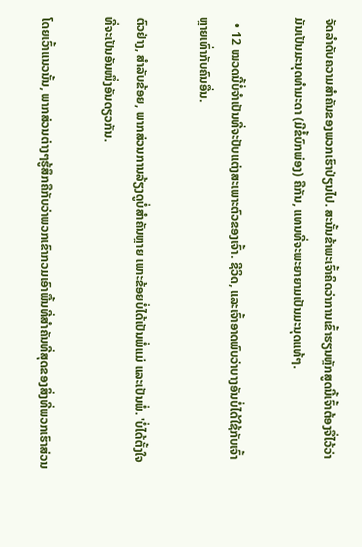ຈັດລໍາດັບຄວາມສໍາຄັນຂອງພວກເຮົາປ່ຽນໄປ. ສະນັ້ນຂ້າພະເຈົ້າຄິດວ່າການເຂົ້າຮຽນຫຼັກສູດນີ້ເຈົ້າຕ້ອງຈື່ໄວ້ວ່າມັນເປັນມະນຸດທຳມະດາ (ມີຂໍ້ບົກພ່ອງ) ຄືກັນ, ແທນທີ່ຈະພະຍາຍາມເປັນມະນຸດແທ້ໆ.

  • 12 ໝວດນີ້ບໍ່ຈຳເປັນທີ່ຈະປັບແຕ່ງສະເພາະຕົວຂອງເຈົ້າ. ຊີວິດ, ແລະເຈົ້າອາດພົບວ່າບາງອັນບໍ່ໄດ້ໃຊ້ກັບເຈົ້າຫຼາຍເທົ່າກັບຄົນອື່ນ.

ຕົວຢ່າງ, ສຳລັບຂ້ອຍ, ພາກສ່ວນການລ້ຽງດູບໍ່ສຳຄັນຫຼາຍ ເພາະຂ້ອຍບໍ່ໄດ້ເປັນພໍ່ແມ່ ແລະເປັນພໍ່. 'ບໍ່ໄດ້ຕັ້ງໃຈທີ່ຈະເປັນອັນໜຶ່ງອັນດຽວກັນ.

ໂດຍເວົ້າແນວນັ້ນ, ພາກສ່ວນຕ່າງໆຮູ້ສຶກຄືກັບວ່າພວກເຂົາກວມເອົາພື້ນທີ່ສຳຄັນທີ່ສຸດຂອງສິ່ງທີ່ພວກເຮົາສ່ວນ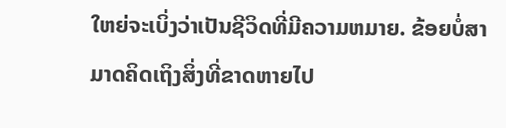ໃຫຍ່ຈະເບິ່ງວ່າເປັນຊີວິດທີ່ມີຄວາມຫມາຍ. ຂ້ອຍບໍ່ສາມາດຄິດເຖິງສິ່ງທີ່ຂາດຫາຍໄປ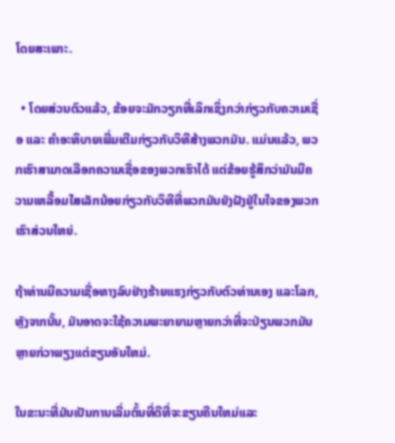ໂດຍສະເພາະ.

  • ໂດຍສ່ວນຕົວແລ້ວ, ຂ້ອຍຈະມັກວຽກທີ່ເລິກເຊິ່ງກວ່າກ່ຽວກັບຄວາມເຊື່ອ ແລະ ຄໍາອະທິບາຍເພີ່ມເຕີມກ່ຽວກັບວິທີສ້າງພວກມັນ. ແມ່ນແລ້ວ, ພວກເຮົາສາມາດເລືອກຄວາມເຊື່ອຂອງພວກເຮົາໄດ້ ແຕ່ຂ້ອຍຮູ້ສຶກວ່າມັນມີຄວາມເຫລື້ອມໃສເລັກນ້ອຍກ່ຽວກັບວິທີທີ່ພວກມັນຍັງຝັງຢູ່ໃນໃຈຂອງພວກເຮົາສ່ວນໃຫຍ່.

ຖ້າທ່ານມີຄວາມເຊື່ອທາງລົບຢ່າງຮ້າຍແຮງກ່ຽວກັບຕົວທ່ານເອງ ແລະໂລກ, ຫຼັງຈາກນັ້ນ, ມັນອາດຈະໃຊ້ຄວາມພະຍາຍາມຫຼາຍກວ່າທີ່ຈະປ່ຽນພວກມັນຫຼາຍກ່ວາພຽງແຕ່ຂຽນອັນໃຫມ່.

ໃນຂະນະທີ່ມັນເປັນການເລີ່ມຕົ້ນທີ່ດີທີ່ຈະຂຽນຄືນໃຫມ່ແລະ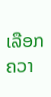ເລືອກຄວາ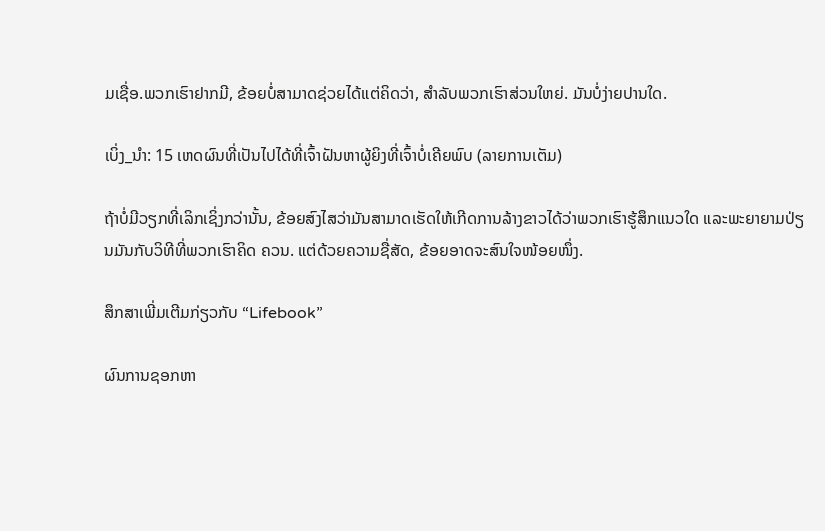ມເຊື່ອ.ພວກເຮົາຢາກມີ, ຂ້ອຍບໍ່ສາມາດຊ່ວຍໄດ້ແຕ່ຄິດວ່າ, ສໍາລັບພວກເຮົາສ່ວນໃຫຍ່. ມັນບໍ່ງ່າຍປານໃດ.

ເບິ່ງ_ນຳ: 15 ເຫດຜົນທີ່ເປັນໄປໄດ້ທີ່ເຈົ້າຝັນຫາຜູ້ຍິງທີ່ເຈົ້າບໍ່ເຄີຍພົບ (ລາຍການເຕັມ)

ຖ້າບໍ່ມີວຽກທີ່ເລິກເຊິ່ງກວ່ານັ້ນ, ຂ້ອຍສົງໄສວ່າມັນສາມາດເຮັດໃຫ້ເກີດການລ້າງຂາວໄດ້ວ່າພວກເຮົາຮູ້ສຶກແນວໃດ ແລະພະຍາຍາມປ່ຽນມັນກັບວິທີທີ່ພວກເຮົາຄິດ ຄວນ. ແຕ່ດ້ວຍຄວາມຊື່ສັດ, ຂ້ອຍອາດຈະສົນໃຈໜ້ອຍໜຶ່ງ.

ສຶກສາເພີ່ມເຕີມກ່ຽວກັບ “Lifebook”

ຜົນການຊອກຫາ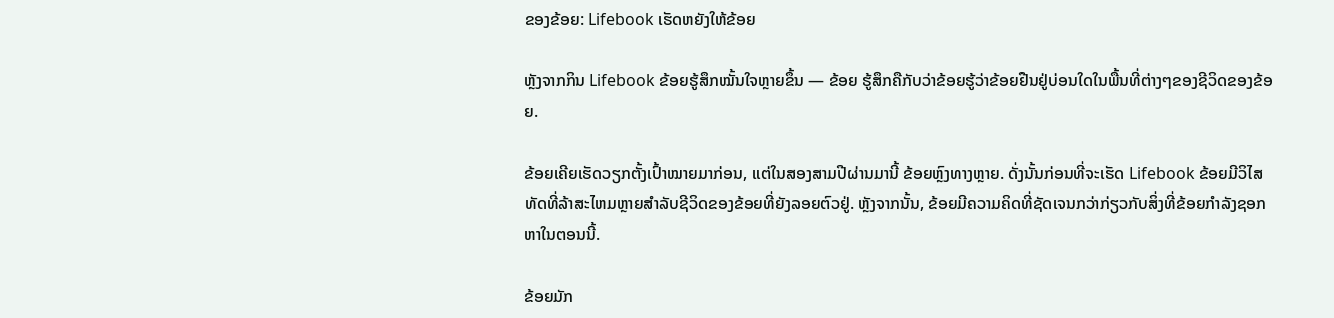ຂອງຂ້ອຍ: Lifebook ເຮັດຫຍັງໃຫ້ຂ້ອຍ

ຫຼັງຈາກກິນ Lifebook ຂ້ອຍຮູ້ສຶກໝັ້ນໃຈຫຼາຍຂຶ້ນ — ຂ້ອຍ ຮູ້ສຶກຄືກັບວ່າຂ້ອຍຮູ້ວ່າຂ້ອຍຢືນຢູ່ບ່ອນໃດໃນພື້ນທີ່ຕ່າງໆຂອງຊີວິດຂອງຂ້ອຍ.

ຂ້ອຍເຄີຍເຮັດວຽກຕັ້ງເປົ້າໝາຍມາກ່ອນ, ແຕ່ໃນສອງສາມປີຜ່ານມານີ້ ຂ້ອຍຫຼົງທາງຫຼາຍ. ດັ່ງນັ້ນກ່ອນທີ່ຈະເຮັດ Lifebook ຂ້ອຍມີວິໄສທັດທີ່ລ້າສະໄຫມຫຼາຍສໍາລັບຊີວິດຂອງຂ້ອຍທີ່ຍັງລອຍຕົວຢູ່. ຫຼັງຈາກນັ້ນ, ຂ້ອຍມີຄວາມຄິດທີ່ຊັດເຈນກວ່າກ່ຽວກັບສິ່ງທີ່ຂ້ອຍກໍາລັງຊອກຫາໃນຕອນນີ້.

ຂ້ອຍມັກ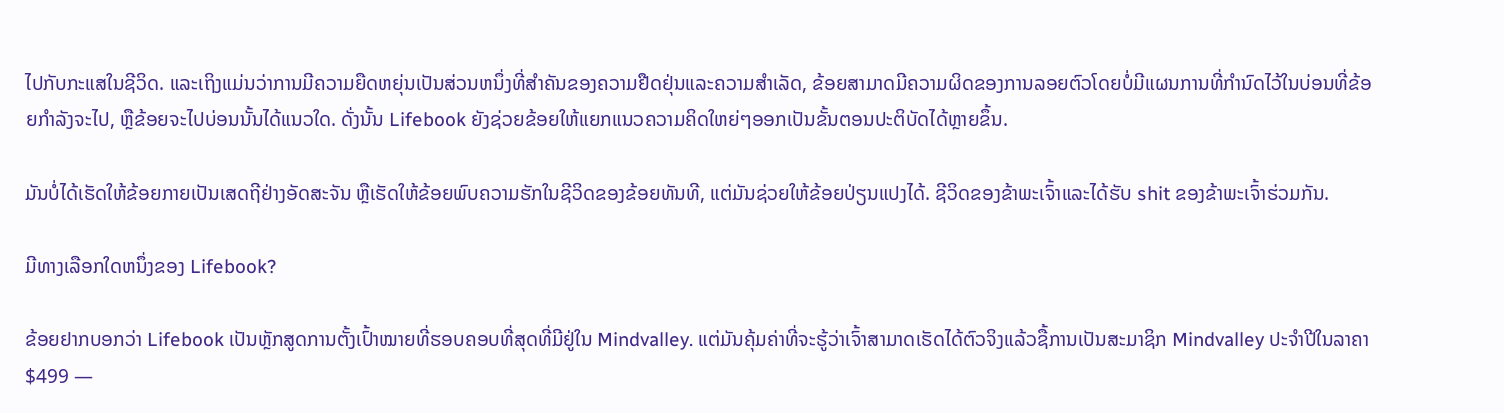ໄປກັບກະແສໃນຊີວິດ. ແລະເຖິງແມ່ນວ່າການມີຄວາມຍືດຫຍຸ່ນເປັນສ່ວນຫນຶ່ງທີ່ສໍາຄັນຂອງຄວາມຢືດຢຸ່ນແລະຄວາມສໍາເລັດ, ຂ້ອຍສາມາດມີຄວາມຜິດຂອງການລອຍຕົວໂດຍບໍ່ມີແຜນການທີ່ກໍານົດໄວ້ໃນບ່ອນທີ່ຂ້ອຍກໍາລັງຈະໄປ, ຫຼືຂ້ອຍຈະໄປບ່ອນນັ້ນໄດ້ແນວໃດ. ດັ່ງນັ້ນ Lifebook ຍັງຊ່ວຍຂ້ອຍໃຫ້ແຍກແນວຄວາມຄິດໃຫຍ່ໆອອກເປັນຂັ້ນຕອນປະຕິບັດໄດ້ຫຼາຍຂຶ້ນ.

ມັນບໍ່ໄດ້ເຮັດໃຫ້ຂ້ອຍກາຍເປັນເສດຖີຢ່າງອັດສະຈັນ ຫຼືເຮັດໃຫ້ຂ້ອຍພົບຄວາມຮັກໃນຊີວິດຂອງຂ້ອຍທັນທີ, ແຕ່ມັນຊ່ວຍໃຫ້ຂ້ອຍປ່ຽນແປງໄດ້. ຊີວິດຂອງຂ້າພະເຈົ້າແລະໄດ້ຮັບ shit ຂອງຂ້າພະເຈົ້າຮ່ວມກັນ.

ມີທາງເລືອກໃດຫນຶ່ງຂອງ Lifebook?

ຂ້ອຍຢາກບອກວ່າ Lifebook ເປັນຫຼັກສູດການຕັ້ງເປົ້າໝາຍທີ່ຮອບຄອບທີ່ສຸດທີ່ມີຢູ່ໃນ Mindvalley. ແຕ່ມັນຄຸ້ມຄ່າທີ່ຈະຮູ້ວ່າເຈົ້າສາມາດເຮັດໄດ້ຕົວຈິງແລ້ວຊື້ການເປັນສະມາຊິກ Mindvalley ປະຈໍາປີໃນລາຄາ $499 —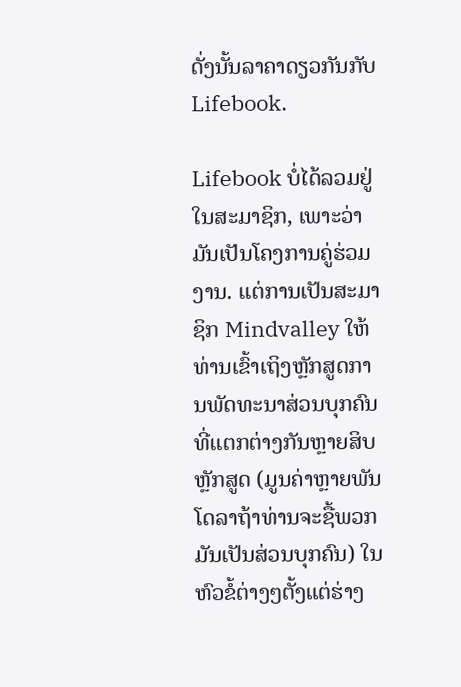ດັ່ງນັ້ນລາຄາດຽວກັນກັບ Lifebook.

Lifebook ບໍ່ໄດ້ລວມຢູ່ໃນສະມາຊິກ, ເພາະວ່າມັນເປັນໂຄງການຄູ່ຮ່ວມງານ. ແຕ່ການເປັນສະມາຊິກ Mindvalley ໃຫ້ທ່ານເຂົ້າເຖິງຫຼັກສູດການພັດທະນາສ່ວນບຸກຄົນທີ່ແຕກຕ່າງກັນຫຼາຍສິບຫຼັກສູດ (ມູນຄ່າຫຼາຍພັນໂດລາຖ້າທ່ານຈະຊື້ພວກມັນເປັນສ່ວນບຸກຄົນ) ໃນຫົວຂໍ້ຕ່າງໆຕັ້ງແຕ່ຮ່າງ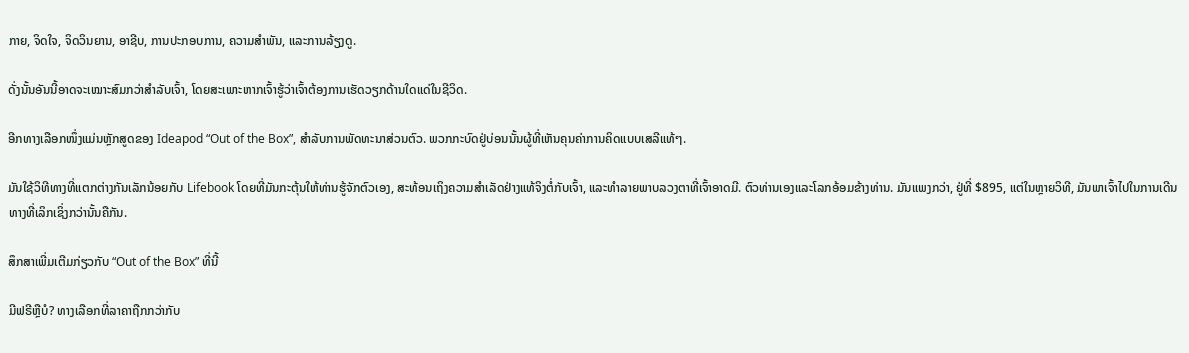ກາຍ, ຈິດໃຈ, ຈິດວິນຍານ, ອາຊີບ, ການປະກອບການ, ຄວາມສໍາພັນ, ແລະການລ້ຽງດູ.

ດັ່ງນັ້ນອັນນີ້ອາດຈະເໝາະສົມກວ່າສຳລັບເຈົ້າ, ໂດຍສະເພາະຫາກເຈົ້າຮູ້ວ່າເຈົ້າຕ້ອງການເຮັດວຽກດ້ານໃດແດ່ໃນຊີວິດ.

ອີກທາງເລືອກໜຶ່ງແມ່ນຫຼັກສູດຂອງ Ideapod “Out of the Box”, ສຳລັບການພັດທະນາສ່ວນຕົວ. ພວກກະບົດຢູ່ບ່ອນນັ້ນຜູ້ທີ່ເຫັນຄຸນຄ່າການຄິດແບບເສລີແທ້ໆ.

ມັນໃຊ້ວິທີທາງທີ່ແຕກຕ່າງກັນເລັກນ້ອຍກັບ Lifebook ໂດຍທີ່ມັນກະຕຸ້ນໃຫ້ທ່ານຮູ້ຈັກຕົວເອງ, ສະທ້ອນເຖິງຄວາມສຳເລັດຢ່າງແທ້ຈິງຕໍ່ກັບເຈົ້າ, ແລະທຳລາຍພາບລວງຕາທີ່ເຈົ້າອາດມີ. ຕົວທ່ານເອງແລະໂລກອ້ອມຂ້າງທ່ານ. ມັນແພງກວ່າ, ຢູ່ທີ່ $895, ແຕ່ໃນຫຼາຍວິທີ, ມັນພາເຈົ້າໄປໃນການເດີນທາງທີ່ເລິກເຊິ່ງກວ່ານັ້ນຄືກັນ.

ສຶກສາເພີ່ມເຕີມກ່ຽວກັບ “Out of the Box” ທີ່ນີ້

ມີຟຣີຫຼືບໍ? ທາງເລືອກທີ່ລາຄາຖືກກວ່າກັບ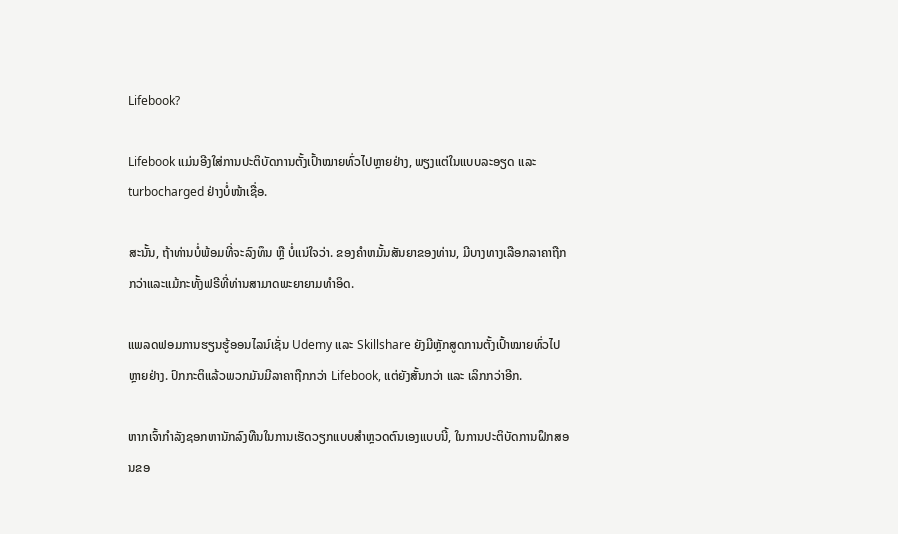Lifebook?

Lifebook ແມ່ນອີງໃສ່ການປະຕິບັດການຕັ້ງເປົ້າໝາຍທົ່ວໄປຫຼາຍຢ່າງ, ພຽງແຕ່ໃນແບບລະອຽດ ແລະ turbocharged ຢ່າງບໍ່ໜ້າເຊື່ອ.

ສະນັ້ນ, ຖ້າທ່ານບໍ່ພ້ອມທີ່ຈະລົງທຶນ ຫຼື ບໍ່ແນ່ໃຈວ່າ. ຂອງຄໍາຫມັ້ນສັນຍາຂອງທ່ານ, ມີບາງທາງເລືອກລາຄາຖືກກວ່າແລະແມ້ກະທັ້ງຟຣີທີ່ທ່ານສາມາດພະຍາຍາມທຳອິດ.

ແພລດຟອມການຮຽນຮູ້ອອນໄລນ໌ເຊັ່ນ Udemy ແລະ Skillshare ຍັງມີຫຼັກສູດການຕັ້ງເປົ້າໝາຍທົ່ວໄປຫຼາຍຢ່າງ. ປົກກະຕິແລ້ວພວກມັນມີລາຄາຖືກກວ່າ Lifebook, ແຕ່ຍັງສັ້ນກວ່າ ແລະ ເລິກກວ່າອີກ.

ຫາກເຈົ້າກຳລັງຊອກຫານັກລົງທືນໃນການເຮັດວຽກແບບສຳຫຼວດຕົນເອງແບບນີ້, ໃນການປະຕິບັດການຝຶກສອນຂອ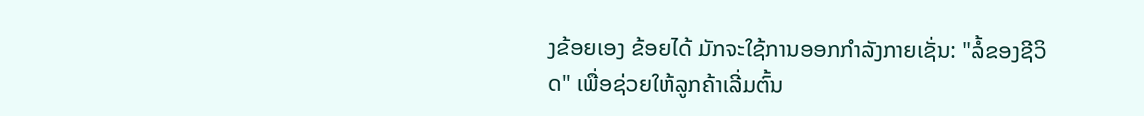ງຂ້ອຍເອງ ຂ້ອຍໄດ້ ມັກຈະໃຊ້ການອອກກໍາລັງກາຍເຊັ່ນ: "ລໍ້ຂອງຊີວິດ" ເພື່ອຊ່ວຍໃຫ້ລູກຄ້າເລີ່ມຕົ້ນ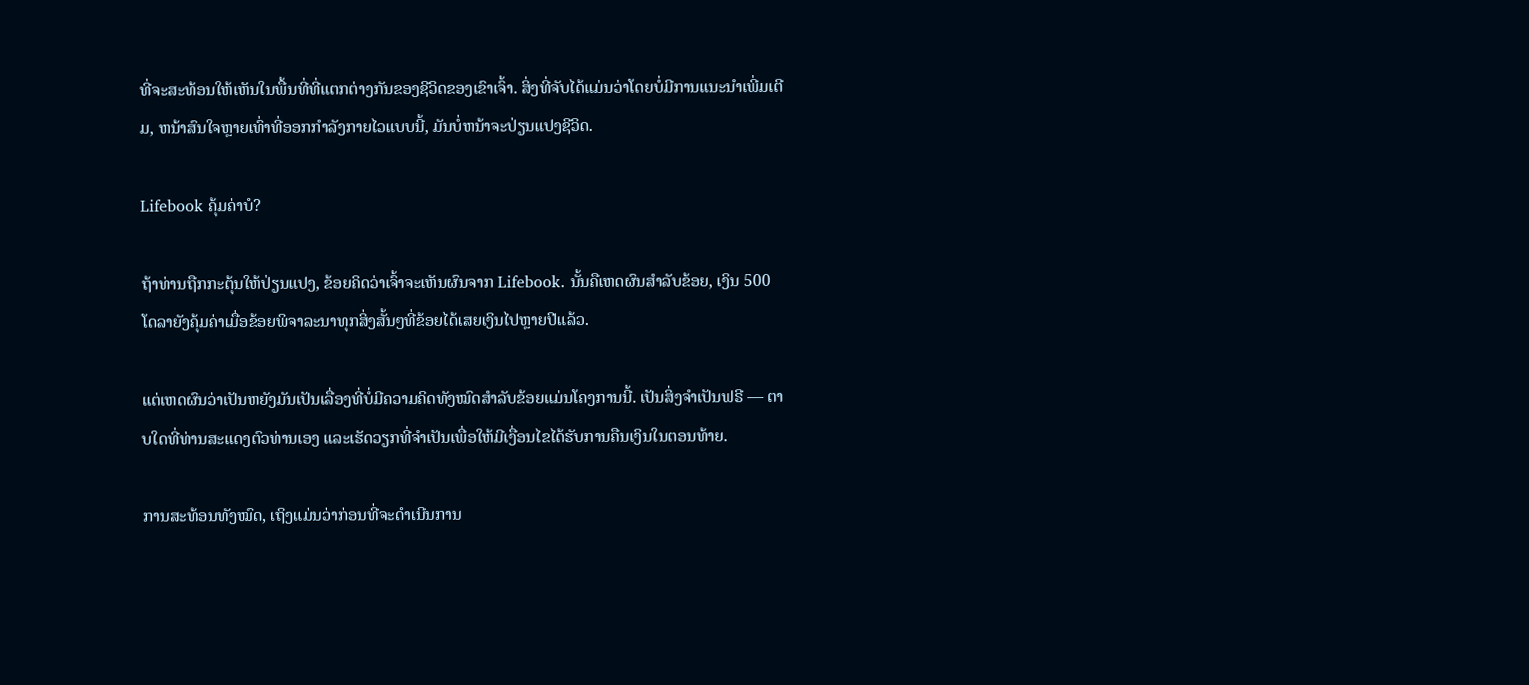ທີ່ຈະສະທ້ອນໃຫ້ເຫັນໃນພື້ນທີ່ທີ່ແຕກຕ່າງກັນຂອງຊີວິດຂອງເຂົາເຈົ້າ. ສິ່ງທີ່ຈັບໄດ້ແມ່ນວ່າໂດຍບໍ່ມີການແນະນໍາເພີ່ມເຕີມ, ຫນ້າສົນໃຈຫຼາຍເທົ່າທີ່ອອກກໍາລັງກາຍໄວແບບນີ້, ມັນບໍ່ຫນ້າຈະປ່ຽນແປງຊີວິດ.

Lifebook ຄຸ້ມຄ່າບໍ?

ຖ້າທ່ານຖືກກະຕຸ້ນໃຫ້ປ່ຽນແປງ, ຂ້ອຍຄິດວ່າເຈົ້າຈະເຫັນຜົນຈາກ Lifebook. ນັ້ນຄືເຫດຜົນສຳລັບຂ້ອຍ, ເງິນ 500 ໂດລາຍັງຄຸ້ມຄ່າເມື່ອຂ້ອຍພິຈາລະນາທຸກສິ່ງສັ້ນໆທີ່ຂ້ອຍໄດ້ເສຍເງິນໄປຫຼາຍປີແລ້ວ.

ແຕ່ເຫດຜົນວ່າເປັນຫຍັງມັນເປັນເລື່ອງທີ່ບໍ່ມີຄວາມຄິດທັງໝົດສຳລັບຂ້ອຍແມ່ນໂຄງການນີ້. ເປັນສິ່ງຈໍາເປັນຟຣີ — ຕາບໃດທີ່ທ່ານສະແດງຕົວທ່ານເອງ ແລະເຮັດວຽກທີ່ຈໍາເປັນເພື່ອໃຫ້ມີເງື່ອນໄຂໄດ້ຮັບການຄືນເງິນໃນຕອນທ້າຍ.

ການສະທ້ອນທັງໝົດ, ເຖິງແມ່ນວ່າກ່ອນທີ່ຈະດໍາເນີນການ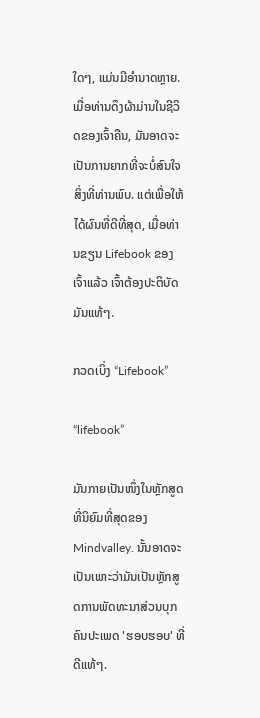ໃດໆ, ແມ່ນມີອໍານາດຫຼາຍ. ເມື່ອທ່ານດຶງຜ້າມ່ານໃນຊີວິດຂອງເຈົ້າຄືນ, ມັນອາດຈະເປັນການຍາກທີ່ຈະບໍ່ສົນໃຈສິ່ງທີ່ທ່ານພົບ. ແຕ່ເພື່ອໃຫ້ໄດ້ຜົນທີ່ດີທີ່ສຸດ, ເມື່ອທ່ານຂຽນ Lifebook ຂອງເຈົ້າແລ້ວ ເຈົ້າຕ້ອງປະຕິບັດມັນແທ້ໆ.

ກວດເບິ່ງ “Lifebook”

“lifebook”

ມັນກາຍເປັນໜຶ່ງໃນຫຼັກສູດທີ່ນິຍົມທີ່ສຸດຂອງ Mindvalley. ນັ້ນອາດຈະເປັນເພາະວ່າມັນເປັນຫຼັກສູດການພັດທະນາສ່ວນບຸກຄົນປະເພດ 'ຮອບຮອບ' ທີ່ດີແທ້ໆ.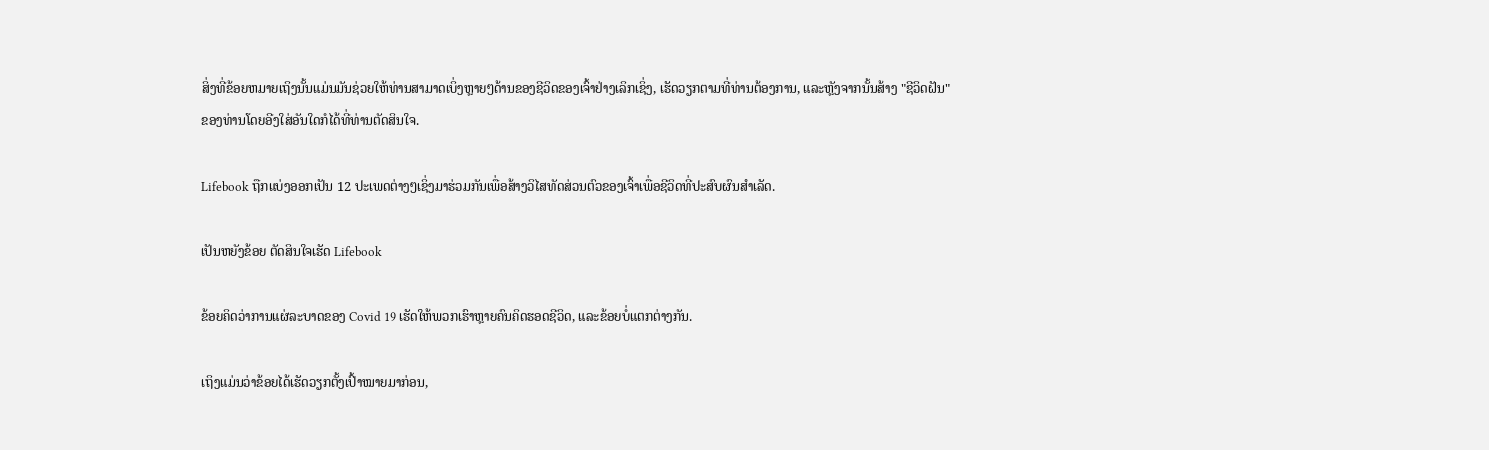ສິ່ງທີ່ຂ້ອຍຫມາຍເຖິງນັ້ນແມ່ນມັນຊ່ວຍໃຫ້ທ່ານສາມາດເບິ່ງຫຼາຍໆດ້ານຂອງຊີວິດຂອງເຈົ້າຢ່າງເລິກເຊິ່ງ, ເຮັດວຽກຕາມທີ່ທ່ານຕ້ອງການ, ແລະຫຼັງຈາກນັ້ນສ້າງ "ຊີວິດຝັນ" ຂອງທ່ານໂດຍອີງໃສ່ອັນໃດກໍໄດ້ທີ່ທ່ານຕັດສິນໃຈ.

Lifebook ຖືກແບ່ງອອກເປັນ 12 ປະເພດຕ່າງໆເຊິ່ງມາຮ່ວມກັນເພື່ອສ້າງວິໄສທັດສ່ວນຕົວຂອງເຈົ້າເພື່ອຊີວິດທີ່ປະສົບຜົນສໍາເລັດ.

ເປັນຫຍັງຂ້ອຍ ຕັດສິນໃຈເຮັດ Lifebook

ຂ້ອຍຄິດວ່າການແຜ່ລະບາດຂອງ Covid 19 ເຮັດໃຫ້ພວກເຮົາຫຼາຍຄົນຄິດຮອດຊີວິດ, ແລະຂ້ອຍບໍ່ແຕກຕ່າງກັນ.

ເຖິງແມ່ນວ່າຂ້ອຍໄດ້ເຮັດວຽກຕັ້ງເປົ້າໝາຍມາກ່ອນ,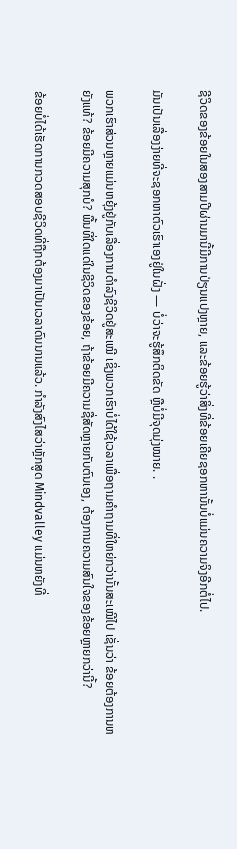ຊີວິດຂອງຂ້ອຍໃນສອງສາມປີຜ່ານມານີ້ມີການປ່ຽນແປງຫຼາຍ, ແລະຂ້ອຍຮູ້ວ່າສິ່ງທີ່ຂ້ອຍເຄີຍຊອກຫານັ້ນບໍ່ແມ່ນຄວາມຈິງອີກຕໍ່ໄປ.

ມັນເປັນເລື່ອງງ່າຍທີ່ຈະຊອກຫາຕົວເຮົາເອງຢູ່ໃນຝັ່ງ — ບໍ່ວ່າຈະຮູ້ສຶກຕິດຂັດ ຫຼືບໍ່ມີຈຸດມຸ່ງໝາຍ. .

ພວກເຮົາສ່ວນຫຼາຍແມ່ນຫຍຸ້ງຢູ່ກັບເລື່ອງການດຳລົງຊີວິດຢູ່ສະເໝີ ເຊິ່ງພວກເຮົາບໍ່ໄດ້ໃຊ້ເວລາເພື່ອຖາມຄຳຖາມທີ່ໃຫຍ່ກວ່ານັ້ນສະເໝີໄປ ເຊັ່ນວ່າ ຂ້ອຍຕ້ອງການຫຍັງແທ້? ຂ້ອຍມີຄວາມສຸກບໍ? ພື້ນທີ່ໃດແດ່ໃນຊີວິດຂອງຂ້ອຍ, ຖ້າຂ້ອຍມີຄວາມຊື່ສັດຫຼາຍກັບຕົນເອງ, ຕ້ອງການຄວາມສົນໃຈຂອງຂ້ອຍຫຼາຍກວ່ານີ້?

ຂ້ອຍບໍ່ໄດ້ເຮັດການກວດສອບຊີວິດທີ່ຖືກຕ້ອງມາເປັນເວລາດົນນານແລ້ວ. ກໍາລັງສົງໄສວ່າຫຼັກສູດ Mindvalley ແມ່ນຫຍັງທີ່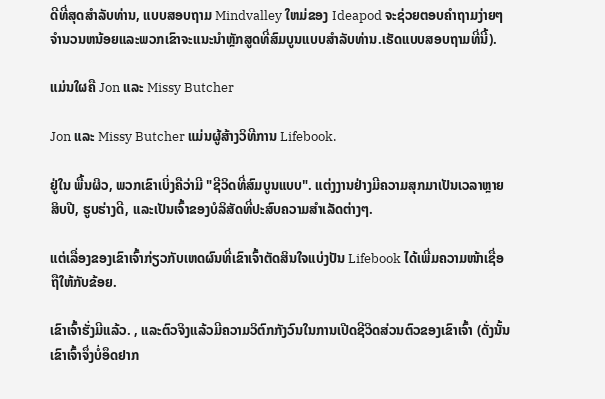ດີທີ່ສຸດສໍາລັບທ່ານ, ແບບສອບຖາມ Mindvalley ໃຫມ່ຂອງ Ideapod ຈະຊ່ວຍຕອບຄໍາຖາມງ່າຍໆຈໍານວນຫນ້ອຍແລະພວກເຂົາຈະແນະນໍາຫຼັກສູດທີ່ສົມບູນແບບສໍາລັບທ່ານ.ເຮັດແບບສອບຖາມທີ່ນີ້).

ແມ່ນໃຜຄື Jon ແລະ Missy Butcher

Jon ແລະ Missy Butcher ແມ່ນຜູ້ສ້າງວິທີການ Lifebook.

ຢູ່ໃນ ພື້ນຜິວ, ພວກເຂົາເບິ່ງຄືວ່າມີ "ຊີວິດທີ່ສົມບູນແບບ". ແຕ່ງງານຢ່າງມີຄວາມສຸກມາເປັນເວລາຫຼາຍສິບປີ, ຮູບຮ່າງດີ, ແລະເປັນເຈົ້າຂອງບໍລິສັດທີ່ປະສົບຄວາມສຳເລັດຕ່າງໆ.

ແຕ່ເລື່ອງຂອງເຂົາເຈົ້າກ່ຽວກັບເຫດຜົນທີ່ເຂົາເຈົ້າຕັດສິນໃຈແບ່ງປັນ Lifebook ໄດ້ເພີ່ມຄວາມໜ້າເຊື່ອຖືໃຫ້ກັບຂ້ອຍ.

ເຂົາເຈົ້າຮັ່ງມີແລ້ວ. , ແລະຕົວຈິງແລ້ວມີຄວາມວິຕົກກັງວົນໃນການເປີດຊີວິດສ່ວນຕົວຂອງເຂົາເຈົ້າ (ດັ່ງນັ້ນເຂົາເຈົ້າຈຶ່ງບໍ່ອຶດຢາກ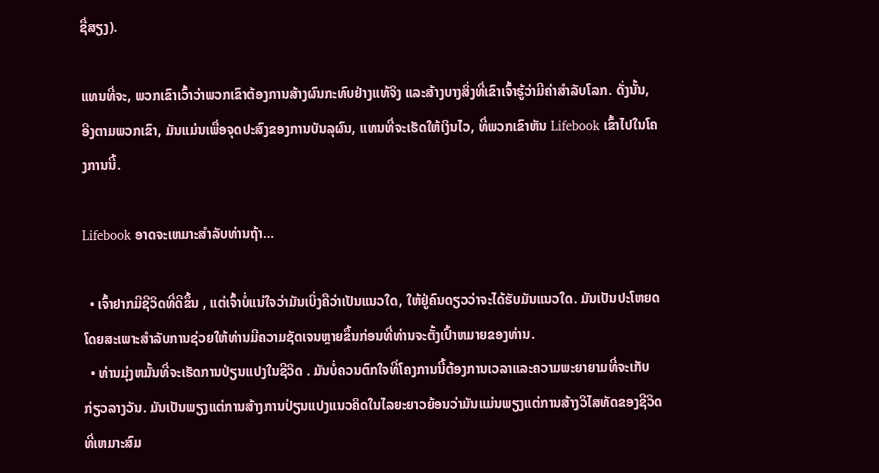ຊື່ສຽງ).

ແທນທີ່ຈະ, ພວກເຂົາເວົ້າວ່າພວກເຂົາຕ້ອງການສ້າງຜົນກະທົບຢ່າງແທ້ຈິງ ແລະສ້າງບາງສິ່ງທີ່ເຂົາເຈົ້າຮູ້ວ່າມີຄ່າສໍາລັບໂລກ. ດັ່ງນັ້ນ, ອີງຕາມພວກເຂົາ, ມັນແມ່ນເພື່ອຈຸດປະສົງຂອງການບັນລຸຜົນ, ແທນທີ່ຈະເຮັດໃຫ້ເງິນໄວ, ທີ່ພວກເຂົາຫັນ Lifebook ເຂົ້າໄປໃນໂຄງການນີ້.

Lifebook ອາດຈະເຫມາະສໍາລັບທ່ານຖ້າ…

  • ເຈົ້າຢາກມີຊີວິດທີ່ດີຂຶ້ນ , ແຕ່ເຈົ້າບໍ່ແນ່ໃຈວ່າມັນເບິ່ງຄືວ່າເປັນແນວໃດ, ໃຫ້ຢູ່ຄົນດຽວວ່າຈະໄດ້ຮັບມັນແນວໃດ. ມັນເປັນປະໂຫຍດໂດຍສະເພາະສໍາລັບການຊ່ວຍໃຫ້ທ່ານມີຄວາມຊັດເຈນຫຼາຍຂຶ້ນກ່ອນທີ່ທ່ານຈະຕັ້ງເປົ້າຫມາຍຂອງທ່ານ.
  • ທ່ານມຸ່ງຫມັ້ນທີ່ຈະເຮັດການປ່ຽນແປງໃນຊີວິດ . ມັນບໍ່ຄວນຕົກໃຈທີ່ໂຄງການນີ້ຕ້ອງການເວລາແລະຄວາມພະຍາຍາມທີ່ຈະເກັບກ່ຽວລາງວັນ. ມັນເປັນພຽງແຕ່ການສ້າງການປ່ຽນແປງແນວຄິດໃນໄລຍະຍາວຍ້ອນວ່າມັນແມ່ນພຽງແຕ່ການສ້າງວິໄສທັດຂອງຊີວິດທີ່ເຫມາະສົມ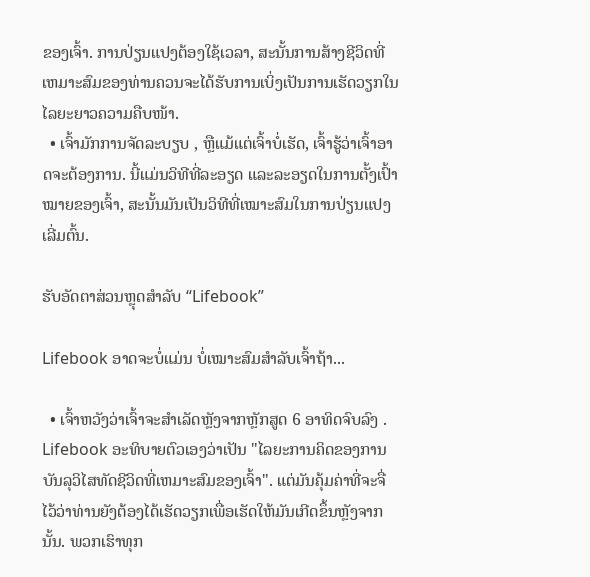ຂອງເຈົ້າ. ການປ່ຽນແປງຕ້ອງໃຊ້ເວລາ, ສະນັ້ນການສ້າງຊີວິດທີ່ເຫມາະສົມຂອງທ່ານຄວນຈະໄດ້ຮັບການເບິ່ງເປັນການເຮັດວຽກໃນໄລຍະຍາວຄວາມຄືບໜ້າ.
  • ເຈົ້າມັກການຈັດລະບຽບ , ຫຼືແມ້ແຕ່ເຈົ້າບໍ່ເຮັດ, ເຈົ້າຮູ້ວ່າເຈົ້າອາດຈະຕ້ອງການ. ນີ້ແມ່ນວິທີທີ່ລະອຽດ ແລະລະອຽດໃນການຕັ້ງເປົ້າໝາຍຂອງເຈົ້າ, ສະນັ້ນມັນເປັນວິທີທີ່ເໝາະສົມໃນການປ່ຽນແປງເລີ່ມຕົ້ນ.

ຮັບອັດຕາສ່ວນຫຼຸດສຳລັບ “Lifebook”

Lifebook ອາດຈະບໍ່ແມ່ນ ບໍ່ເໝາະສົມສຳລັບເຈົ້າຖ້າ...

  • ເຈົ້າຫວັງວ່າເຈົ້າຈະສຳເລັດຫຼັງຈາກຫຼັກສູດ 6 ອາທິດຈົບລົງ . Lifebook ອະທິບາຍຕົວເອງວ່າເປັນ "ໄລຍະການຄິດຂອງການບັນລຸວິໄສທັດຊີວິດທີ່ເຫມາະສົມຂອງເຈົ້າ". ແຕ່ມັນຄຸ້ມຄ່າທີ່ຈະຈື່ໄວ້ວ່າທ່ານຍັງຕ້ອງໄດ້ເຮັດວຽກເພື່ອເຮັດໃຫ້ມັນເກີດຂຶ້ນຫຼັງຈາກນັ້ນ. ພວກເຮົາທຸກ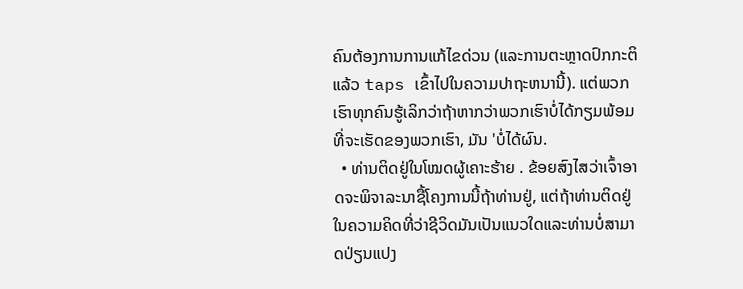ຄົນຕ້ອງການການແກ້ໄຂດ່ວນ (ແລະການຕະຫຼາດປົກກະຕິແລ້ວ taps ເຂົ້າໄປໃນຄວາມປາຖະຫນານີ້). ແຕ່ພວກເຮົາທຸກຄົນຮູ້ເລິກວ່າຖ້າຫາກວ່າພວກເຮົາບໍ່ໄດ້ກຽມພ້ອມທີ່ຈະເຮັດຂອງພວກເຮົາ, ມັນ 'ບໍ່ໄດ້ຜົນ.
  • ທ່ານຕິດຢູ່ໃນໂໝດຜູ້ເຄາະຮ້າຍ . ຂ້ອຍສົງໄສວ່າເຈົ້າອາດຈະພິຈາລະນາຊື້ໂຄງການນີ້ຖ້າທ່ານຢູ່, ແຕ່ຖ້າທ່ານຕິດຢູ່ໃນຄວາມຄິດທີ່ວ່າຊີວິດມັນເປັນແນວໃດແລະທ່ານບໍ່ສາມາດປ່ຽນແປງ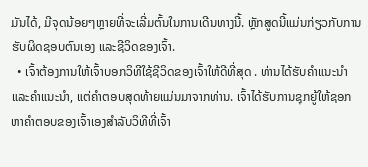ມັນໄດ້, ມີຈຸດນ້ອຍໆຫຼາຍທີ່ຈະເລີ່ມຕົ້ນໃນການເດີນທາງນີ້. ຫຼັກສູດນີ້ແມ່ນກ່ຽວກັບການຮັບຜິດຊອບຕົນເອງ ແລະຊີວິດຂອງເຈົ້າ.
  • ເຈົ້າຕ້ອງການໃຫ້ເຈົ້າບອກວິທີໃຊ້ຊີວິດຂອງເຈົ້າໃຫ້ດີທີ່ສຸດ . ທ່ານໄດ້ຮັບຄໍາແນະນໍາແລະຄໍາແນະນໍາ, ແຕ່ຄໍາຕອບສຸດທ້າຍແມ່ນມາຈາກທ່ານ. ເຈົ້າໄດ້ຮັບການຊຸກຍູ້ໃຫ້ຊອກຫາຄໍາຕອບຂອງເຈົ້າເອງສໍາລັບວິທີທີ່ເຈົ້າ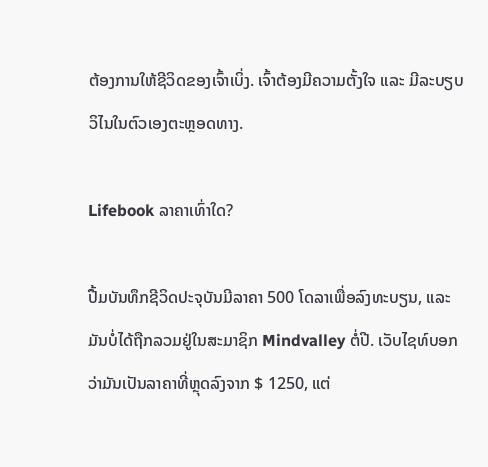ຕ້ອງການໃຫ້ຊີວິດຂອງເຈົ້າເບິ່ງ. ເຈົ້າຕ້ອງມີຄວາມຕັ້ງໃຈ ແລະ ມີລະບຽບວິໄນໃນຕົວເອງຕະຫຼອດທາງ.

Lifebook ລາຄາເທົ່າໃດ?

ປື້ມບັນທຶກຊີວິດປະຈຸບັນມີລາຄາ 500 ໂດລາເພື່ອລົງທະບຽນ, ແລະມັນບໍ່ໄດ້ຖືກລວມຢູ່ໃນສະມາຊິກ Mindvalley ຕໍ່ປີ. ເວັບໄຊທ໌ບອກວ່າມັນເປັນລາຄາທີ່ຫຼຸດລົງຈາກ $ 1250, ແຕ່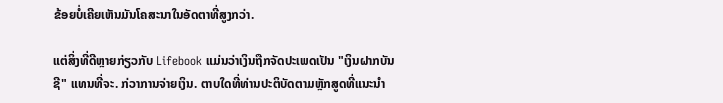ຂ້ອຍບໍ່ເຄີຍເຫັນມັນໂຄສະນາໃນອັດຕາທີ່ສູງກວ່າ.

ແຕ່ສິ່ງທີ່ດີຫຼາຍກ່ຽວກັບ Lifebook ແມ່ນວ່າເງິນຖືກຈັດປະເພດເປັນ "ເງິນຝາກບັນຊີ" ແທນທີ່ຈະ. ກ່ວາການຈ່າຍເງິນ. ຕາບໃດທີ່ທ່ານປະຕິບັດຕາມຫຼັກສູດທີ່ແນະນໍາ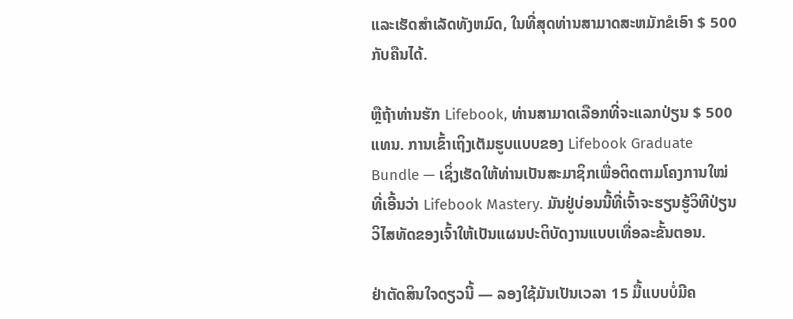ແລະເຮັດສໍາເລັດທັງຫມົດ, ໃນທີ່ສຸດທ່ານສາມາດສະຫມັກຂໍເອົາ $ 500 ກັບຄືນໄດ້.

ຫຼືຖ້າທ່ານຮັກ Lifebook, ທ່ານສາມາດເລືອກທີ່ຈະແລກປ່ຽນ $ 500 ແທນ. ການເຂົ້າເຖິງເຕັມຮູບແບບຂອງ Lifebook Graduate Bundle — ເຊິ່ງເຮັດໃຫ້ທ່ານເປັນສະມາຊິກເພື່ອຕິດຕາມໂຄງການໃໝ່ທີ່ເອີ້ນວ່າ Lifebook Mastery. ມັນຢູ່ບ່ອນນີ້ທີ່ເຈົ້າຈະຮຽນຮູ້ວິທີປ່ຽນວິໄສທັດຂອງເຈົ້າໃຫ້ເປັນແຜນປະຕິບັດງານແບບເທື່ອລະຂັ້ນຕອນ.

ຢ່າຕັດສິນໃຈດຽວນີ້ — ລອງໃຊ້ມັນເປັນເວລາ 15 ມື້ແບບບໍ່ມີຄ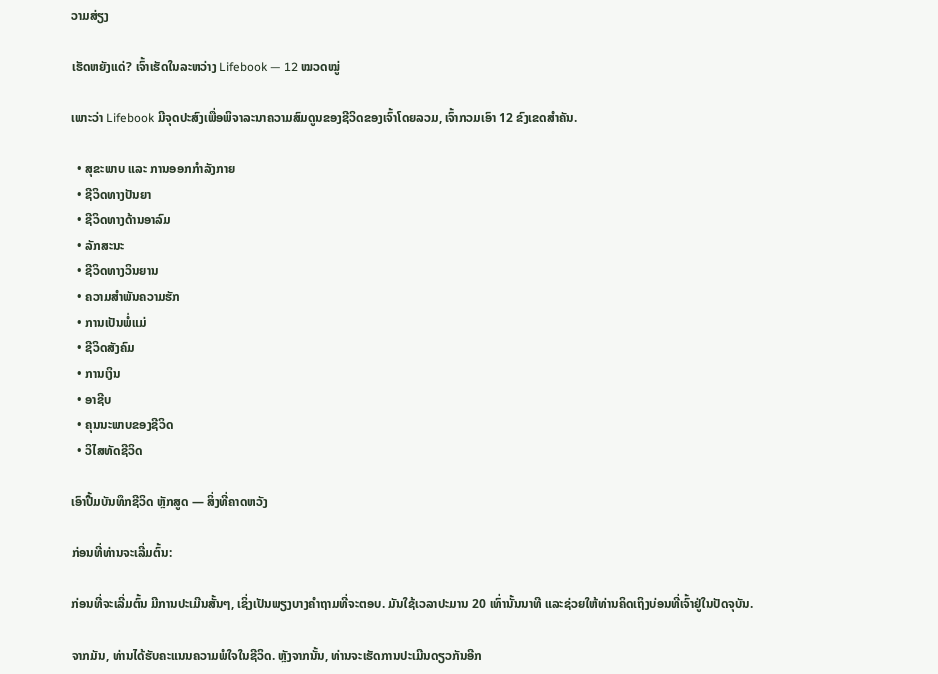ວາມສ່ຽງ

ເຮັດຫຍັງແດ່? ເຈົ້າເຮັດໃນລະຫວ່າງ Lifebook — 12 ໝວດໝູ່

ເພາະວ່າ Lifebook ມີຈຸດປະສົງເພື່ອພິຈາລະນາຄວາມສົມດູນຂອງຊີວິດຂອງເຈົ້າໂດຍລວມ, ເຈົ້າກວມເອົາ 12 ຂົງເຂດສຳຄັນ.

  • ສຸຂະພາບ ແລະ ການອອກກຳລັງກາຍ
  • ຊີວິດທາງປັນຍາ
  • ຊີວິດທາງດ້ານອາລົມ
  • ລັກສະນະ
  • ຊີວິດທາງວິນຍານ
  • ຄວາມສຳພັນຄວາມຮັກ
  • ການເປັນພໍ່ແມ່
  • ຊີວິດສັງຄົມ
  • ການເງິນ
  • ອາຊີບ
  • ຄຸນນະພາບຂອງຊີວິດ
  • ວິໄສທັດຊີວິດ

ເອົາປື້ມບັນທຶກຊີວິດ ຫຼັກສູດ — ສິ່ງທີ່ຄາດຫວັງ

ກ່ອນທີ່ທ່ານຈະເລີ່ມຕົ້ນ:

ກ່ອນທີ່ຈະເລີ່ມຕົ້ນ ມີການປະເມີນສັ້ນໆ, ເຊິ່ງເປັນພຽງບາງຄໍາຖາມທີ່ຈະຕອບ. ມັນໃຊ້ເວລາປະມານ 20 ເທົ່ານັ້ນນາທີ ແລະຊ່ວຍໃຫ້ທ່ານຄິດເຖິງບ່ອນທີ່ເຈົ້າຢູ່ໃນປັດຈຸບັນ.

ຈາກມັນ, ທ່ານໄດ້ຮັບຄະແນນຄວາມພໍໃຈໃນຊີວິດ. ຫຼັງຈາກນັ້ນ, ທ່ານຈະເຮັດການປະເມີນດຽວກັນອີກ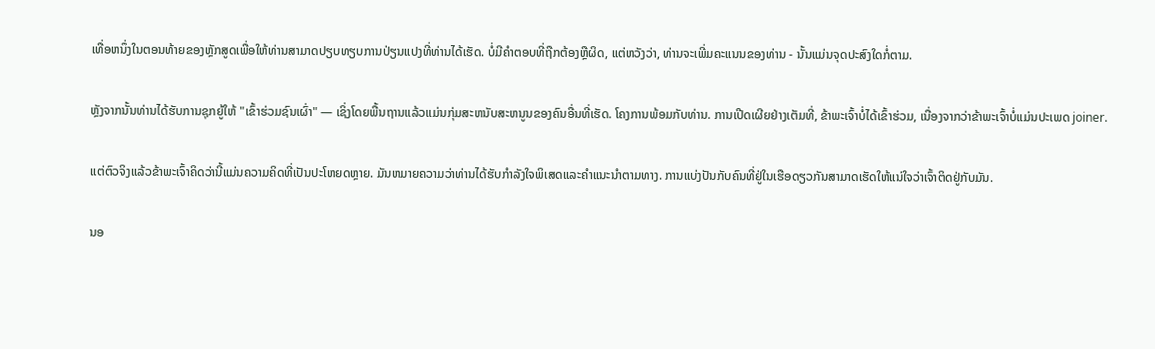ເທື່ອຫນຶ່ງໃນຕອນທ້າຍຂອງຫຼັກສູດເພື່ອໃຫ້ທ່ານສາມາດປຽບທຽບການປ່ຽນແປງທີ່ທ່ານໄດ້ເຮັດ. ບໍ່ມີຄໍາຕອບທີ່ຖືກຕ້ອງຫຼືຜິດ, ແຕ່ຫວັງວ່າ, ທ່ານຈະເພີ່ມຄະແນນຂອງທ່ານ - ນັ້ນແມ່ນຈຸດປະສົງໃດກໍ່ຕາມ.

ຫຼັງຈາກນັ້ນທ່ານໄດ້ຮັບການຊຸກຍູ້ໃຫ້ "ເຂົ້າຮ່ວມຊົນເຜົ່າ" — ເຊິ່ງໂດຍພື້ນຖານແລ້ວແມ່ນກຸ່ມສະຫນັບສະຫນູນຂອງຄົນອື່ນທີ່ເຮັດ. ໂຄງການພ້ອມກັບທ່ານ. ການເປີດເຜີຍຢ່າງເຕັມທີ່, ຂ້າພະເຈົ້າບໍ່ໄດ້ເຂົ້າຮ່ວມ, ເນື່ອງຈາກວ່າຂ້າພະເຈົ້າບໍ່ແມ່ນປະເພດ joiner.

ແຕ່ຕົວຈິງແລ້ວຂ້າພະເຈົ້າຄິດວ່ານີ້ແມ່ນຄວາມຄິດທີ່ເປັນປະໂຫຍດຫຼາຍ. ມັນຫມາຍຄວາມວ່າທ່ານໄດ້ຮັບກໍາລັງໃຈພິເສດແລະຄໍາແນະນໍາຕາມທາງ. ການແບ່ງປັນກັບຄົນທີ່ຢູ່ໃນເຮືອດຽວກັນສາມາດເຮັດໃຫ້ແນ່ໃຈວ່າເຈົ້າຕິດຢູ່ກັບມັນ.

ນອ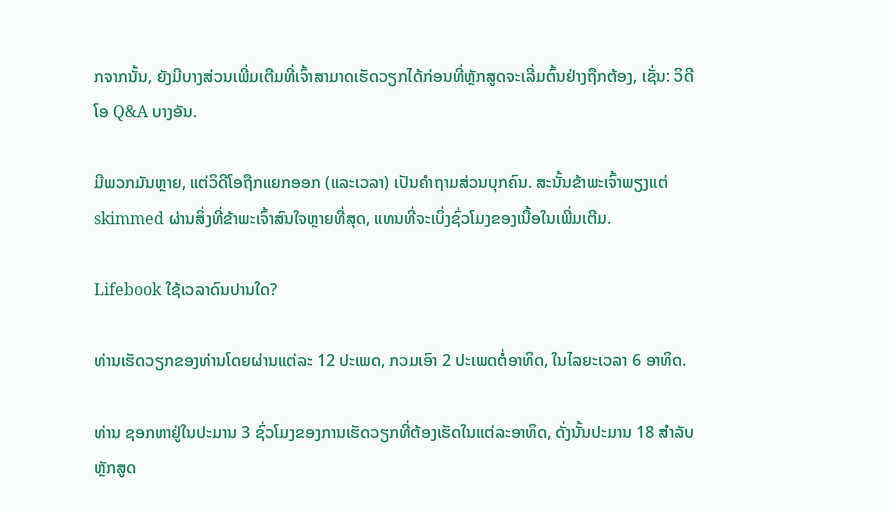ກຈາກນັ້ນ, ຍັງມີບາງສ່ວນເພີ່ມເຕີມທີ່ເຈົ້າສາມາດເຮັດວຽກໄດ້ກ່ອນທີ່ຫຼັກສູດຈະເລີ່ມຕົ້ນຢ່າງຖືກຕ້ອງ, ເຊັ່ນ: ວິດີໂອ Q&A ບາງອັນ.

ມີພວກມັນຫຼາຍ, ແຕ່ວິດີໂອຖືກແຍກອອກ (ແລະເວລາ) ເປັນຄໍາຖາມສ່ວນບຸກຄົນ. ສະນັ້ນຂ້າພະເຈົ້າພຽງແຕ່ skimmed ຜ່ານສິ່ງທີ່ຂ້າພະເຈົ້າສົນໃຈຫຼາຍທີ່ສຸດ, ແທນທີ່ຈະເບິ່ງຊົ່ວໂມງຂອງເນື້ອໃນເພີ່ມເຕີມ.

Lifebook ໃຊ້ເວລາດົນປານໃດ?

ທ່ານເຮັດວຽກຂອງທ່ານໂດຍຜ່ານແຕ່ລະ 12 ປະເພດ, ກວມເອົາ 2 ປະເພດຕໍ່ອາທິດ, ໃນໄລຍະເວລາ 6 ອາທິດ.

ທ່ານ ຊອກຫາຢູ່ໃນປະມານ 3 ຊົ່ວໂມງຂອງການເຮັດວຽກທີ່ຕ້ອງເຮັດໃນແຕ່ລະອາທິດ, ດັ່ງນັ້ນປະມານ 18 ສໍາລັບຫຼັກສູດ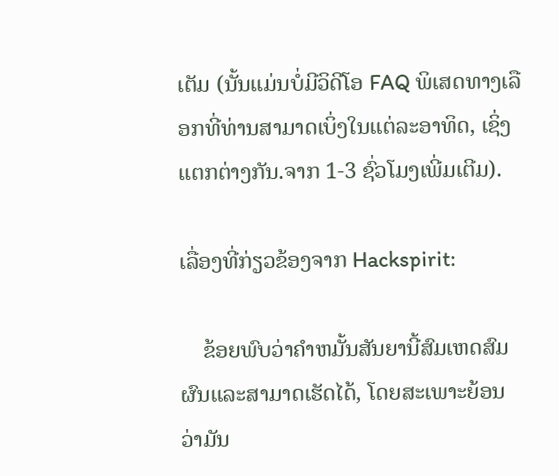ເຕັມ (ນັ້ນແມ່ນບໍ່ມີວິດີໂອ FAQ ພິເສດທາງເລືອກທີ່ທ່ານສາມາດເບິ່ງໃນແຕ່ລະອາທິດ, ເຊິ່ງແຕກຕ່າງກັນ.ຈາກ 1-3 ຊົ່ວໂມງເພີ່ມເຕີມ).

ເລື່ອງທີ່ກ່ຽວຂ້ອງຈາກ Hackspirit:

    ຂ້ອຍພົບວ່າຄໍາຫມັ້ນສັນຍານີ້ສົມເຫດສົມຜົນແລະສາມາດເຮັດໄດ້, ໂດຍສະເພາະຍ້ອນວ່າມັນ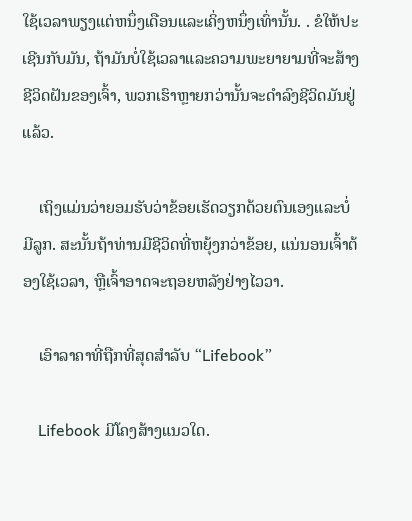ໃຊ້ເວລາພຽງແຕ່ຫນຶ່ງເດືອນແລະເຄິ່ງຫນຶ່ງເທົ່ານັ້ນ. . ຂໍໃຫ້ປະເຊີນກັບມັນ, ຖ້າມັນບໍ່ໃຊ້ເວລາແລະຄວາມພະຍາຍາມທີ່ຈະສ້າງຊີວິດຝັນຂອງເຈົ້າ, ພວກເຮົາຫຼາຍກວ່ານັ້ນຈະດໍາລົງຊີວິດມັນຢູ່ແລ້ວ.

    ເຖິງແມ່ນວ່າຍອມຮັບວ່າຂ້ອຍເຮັດວຽກດ້ວຍຕົນເອງແລະບໍ່ມີລູກ. ສະນັ້ນຖ້າທ່ານມີຊີວິດທີ່ຫຍຸ້ງກວ່າຂ້ອຍ, ແນ່ນອນເຈົ້າຕ້ອງໃຊ້ເວລາ, ຫຼືເຈົ້າອາດຈະຖອຍຫລັງຢ່າງໄວວາ.

    ເອົາລາຄາທີ່ຖືກທີ່ສຸດສໍາລັບ “Lifebook”

    Lifebook ມີໂຄງສ້າງແນວໃດ.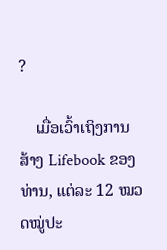?

    ເມື່ອເວົ້າເຖິງການສ້າງ Lifebook ຂອງທ່ານ, ແຕ່ລະ 12 ໝວດໝູ່ປະ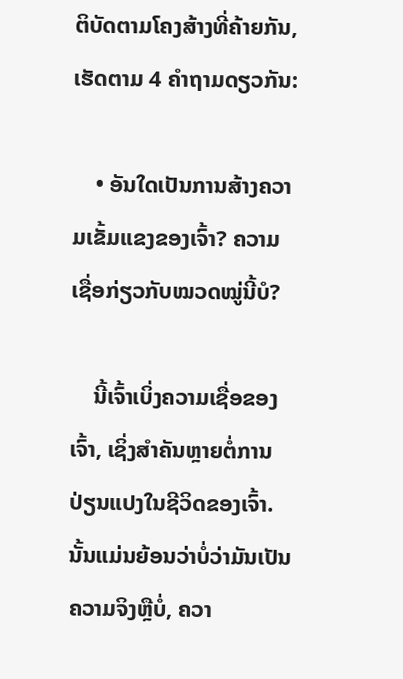ຕິບັດຕາມໂຄງສ້າງທີ່ຄ້າຍກັນ, ເຮັດຕາມ 4 ຄຳຖາມດຽວກັນ:

    • ອັນໃດເປັນການສ້າງຄວາມເຂັ້ມແຂງຂອງເຈົ້າ? ຄວາມເຊື່ອກ່ຽວກັບໝວດໝູ່ນີ້ບໍ?

    ນີ້ເຈົ້າເບິ່ງຄວາມເຊື່ອຂອງເຈົ້າ, ເຊິ່ງສຳຄັນຫຼາຍຕໍ່ການປ່ຽນແປງໃນຊີວິດຂອງເຈົ້າ. ນັ້ນແມ່ນຍ້ອນວ່າບໍ່ວ່າມັນເປັນຄວາມຈິງຫຼືບໍ່, ຄວາ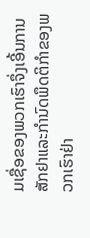ມເຊື່ອຂອງພວກເຮົາຈຶ່ງເອີ້ນການສັກຢາແລະກຳນົດພຶດຕິກຳຂອງພວກເຮົາຢ່າ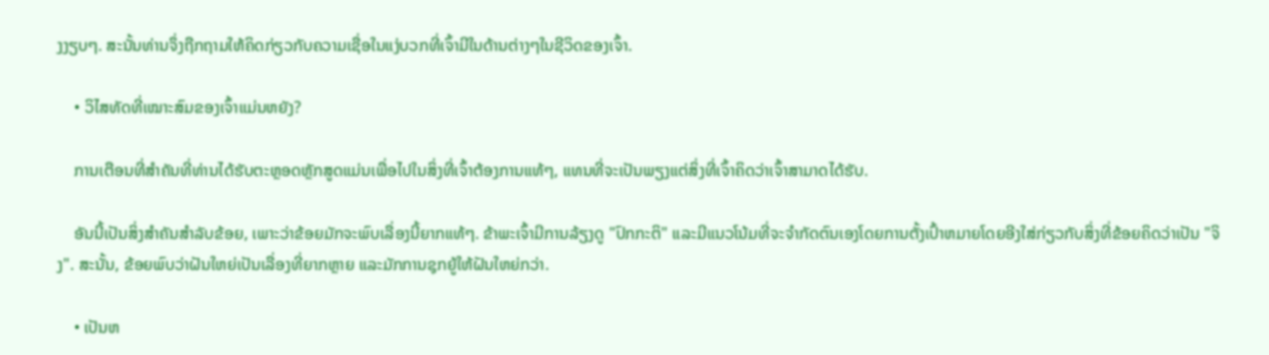ງງຽບໆ. ສະນັ້ນທ່ານຈຶ່ງຖືກຖາມໃຫ້ຄິດກ່ຽວກັບຄວາມເຊື່ອໃນແງ່ບວກທີ່ເຈົ້າມີໃນດ້ານຕ່າງໆໃນຊີວິດຂອງເຈົ້າ.

    • ວິໄສທັດທີ່ເໝາະສົມຂອງເຈົ້າແມ່ນຫຍັງ?

    ການເຕືອນທີ່ສໍາຄັນທີ່ທ່ານໄດ້ຮັບຕະຫຼອດຫຼັກສູດແມ່ນເພື່ອໄປໃນສິ່ງທີ່ເຈົ້າຕ້ອງການແທ້ໆ, ແທນທີ່ຈະເປັນພຽງແຕ່ສິ່ງທີ່ເຈົ້າຄິດວ່າເຈົ້າສາມາດໄດ້ຮັບ.

    ອັນນີ້ເປັນສິ່ງສໍາຄັນສໍາລັບຂ້ອຍ, ເພາະວ່າຂ້ອຍມັກຈະພົບເລື່ອງນີ້ຍາກແທ້ໆ. ຂ້າພະເຈົ້າມີການລ້ຽງດູ "ປົກກະຕິ" ແລະມີແນວໂນ້ມທີ່ຈະຈໍາກັດຕົນເອງໂດຍການຕັ້ງເປົ້າຫມາຍໂດຍອີງໃສ່ກ່ຽວກັບສິ່ງທີ່ຂ້ອຍຄິດວ່າເປັນ "ຈິງ". ສະນັ້ນ, ຂ້ອຍພົບວ່າຝັນໃຫຍ່ເປັນເລື່ອງທີ່ຍາກຫຼາຍ ແລະມັກການຊຸກຍູ້ໃຫ້ຝັນໃຫຍ່ກວ່າ.

    • ເປັນຫ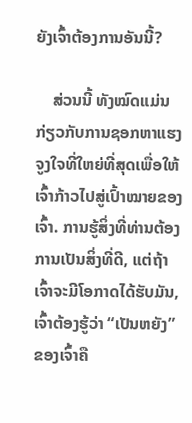ຍັງເຈົ້າຕ້ອງການອັນນີ້?

    ສ່ວນນີ້ ທັງໝົດແມ່ນກ່ຽວກັບການຊອກຫາແຮງຈູງໃຈທີ່ໃຫຍ່ທີ່ສຸດເພື່ອໃຫ້ເຈົ້າກ້າວໄປສູ່ເປົ້າໝາຍຂອງເຈົ້າ. ການຮູ້ສິ່ງທີ່ທ່ານຕ້ອງການເປັນສິ່ງທີ່ດີ, ແຕ່ຖ້າເຈົ້າຈະມີໂອກາດໄດ້ຮັບມັນ, ເຈົ້າຕ້ອງຮູ້ວ່າ “ເປັນຫຍັງ” ຂອງເຈົ້າຄື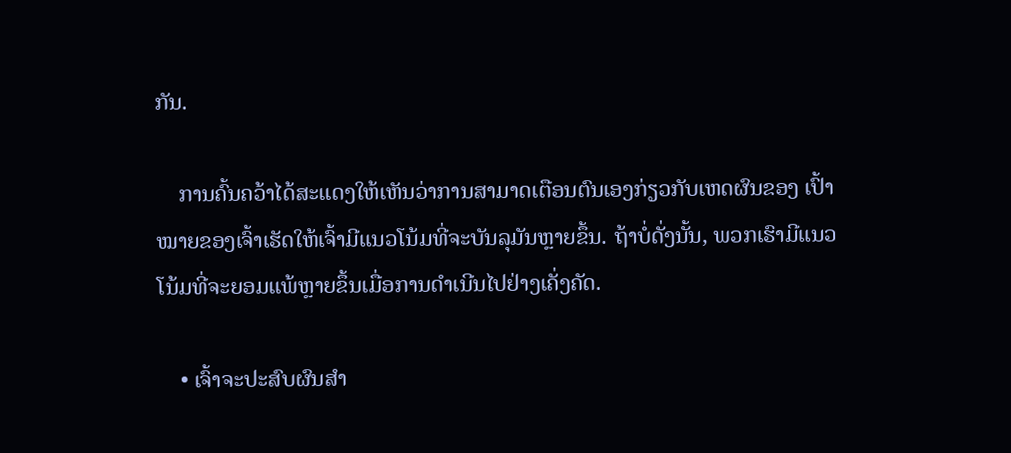ກັນ.

    ການຄົ້ນຄວ້າໄດ້ສະແດງໃຫ້ເຫັນວ່າການສາມາດເຕືອນຕົນເອງກ່ຽວກັບເຫດຜົນຂອງ ເປົ້າໝາຍຂອງເຈົ້າເຮັດໃຫ້ເຈົ້າມີແນວໂນ້ມທີ່ຈະບັນລຸມັນຫຼາຍຂຶ້ນ. ຖ້າບໍ່ດັ່ງນັ້ນ, ພວກເຮົາມີແນວໂນ້ມທີ່ຈະຍອມແພ້ຫຼາຍຂຶ້ນເມື່ອການດຳເນີນໄປຢ່າງເຄັ່ງຄັດ.

    • ເຈົ້າຈະປະສົບຜົນສຳ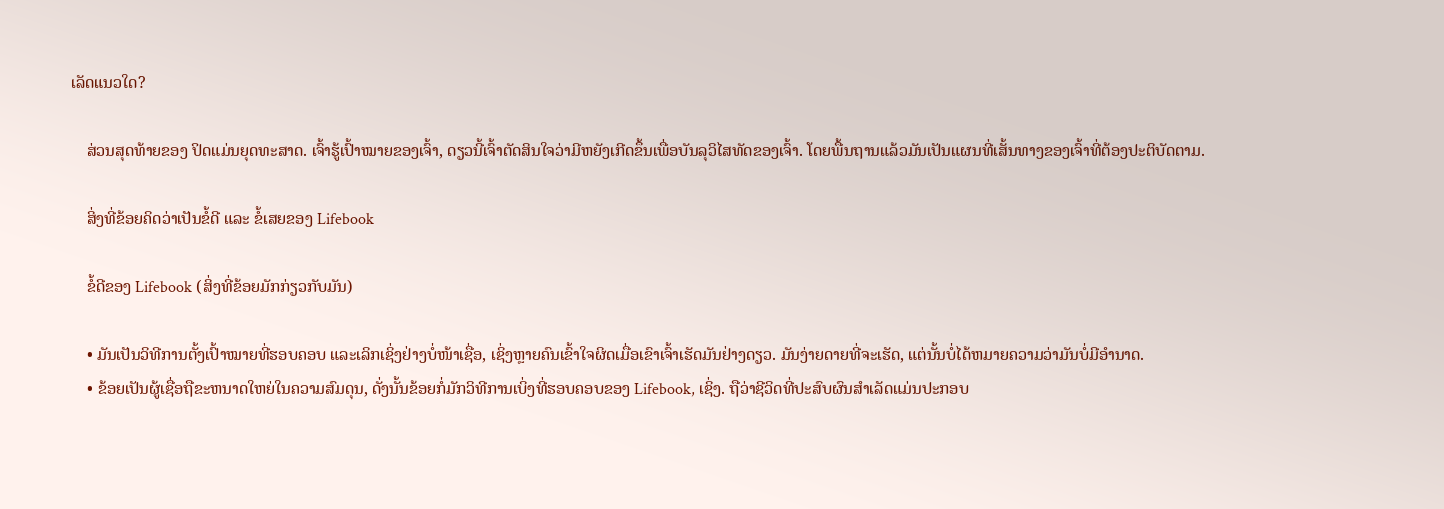ເລັດແນວໃດ?

    ສ່ວນສຸດທ້າຍຂອງ ປິດແມ່ນຍຸດທະສາດ. ເຈົ້າຮູ້ເປົ້າໝາຍຂອງເຈົ້າ, ດຽວນີ້ເຈົ້າຕັດສິນໃຈວ່າມີຫຍັງເກີດຂຶ້ນເພື່ອບັນລຸວິໄສທັດຂອງເຈົ້າ. ໂດຍພື້ນຖານແລ້ວມັນເປັນແຜນທີ່ເສັ້ນທາງຂອງເຈົ້າທີ່ຕ້ອງປະຕິບັດຕາມ.

    ສິ່ງທີ່ຂ້ອຍຄິດວ່າເປັນຂໍ້ດີ ແລະ ຂໍ້ເສຍຂອງ Lifebook

    ຂໍ້ດີຂອງ Lifebook (ສິ່ງທີ່ຂ້ອຍມັກກ່ຽວກັບມັນ)

    • ມັນເປັນວິທີການຕັ້ງເປົ້າໝາຍທີ່ຮອບຄອບ ແລະເລິກເຊິ່ງຢ່າງບໍ່ໜ້າເຊື່ອ, ເຊິ່ງຫຼາຍຄົນເຂົ້າໃຈຜິດເມື່ອເຂົາເຈົ້າເຮັດມັນຢ່າງດຽວ. ມັນງ່າຍດາຍທີ່ຈະເຮັດ, ແຕ່ນັ້ນບໍ່ໄດ້ຫມາຍຄວາມວ່າມັນບໍ່ມີອໍານາດ.
    • ຂ້ອຍເປັນຜູ້ເຊື່ອຖືຂະຫນາດໃຫຍ່ໃນຄວາມສົມດຸນ, ດັ່ງນັ້ນຂ້ອຍກໍ່ມັກວິທີການເບິ່ງທີ່ຮອບຄອບຂອງ Lifebook, ເຊິ່ງ. ຖືວ່າຊີວິດທີ່ປະສົບຜົນສຳເລັດແມ່ນປະກອບ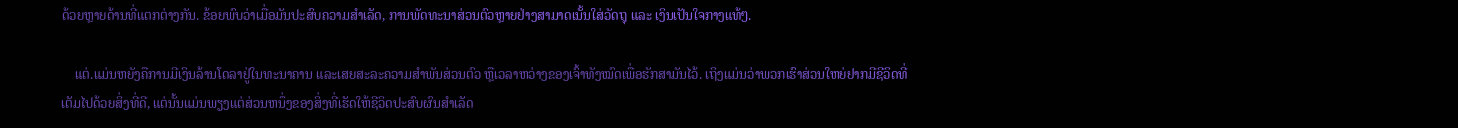ດ້ວຍຫຼາຍດ້ານທີ່ແຕກຕ່າງກັນ. ຂ້ອຍພົບວ່າເມື່ອມັນປະສົບຄວາມສຳເລັດ, ການພັດທະນາສ່ວນຕົວຫຼາຍຢ່າງສາມາດເນັ້ນໃສ່ວັດຖຸ ແລະ ເງິນເປັນໃຈກາງແທ້ໆ.

    ແຕ່.ແມ່ນຫຍັງຄືການມີເງິນລ້ານໂດລາຢູ່ໃນທະນາຄານ ແລະເສຍສະລະຄວາມສຳພັນສ່ວນຕົວ ຫຼືເວລາຫວ່າງຂອງເຈົ້າທັງໝົດເພື່ອຮັກສາມັນໄວ້. ເຖິງແມ່ນວ່າພວກເຮົາສ່ວນໃຫຍ່ຢາກມີຊີວິດທີ່ເຕັມໄປດ້ວຍສິ່ງທີ່ດີ, ແຕ່ນັ້ນແມ່ນພຽງແຕ່ສ່ວນຫນຶ່ງຂອງສິ່ງທີ່ເຮັດໃຫ້ຊີວິດປະສົບຜົນສໍາເລັດ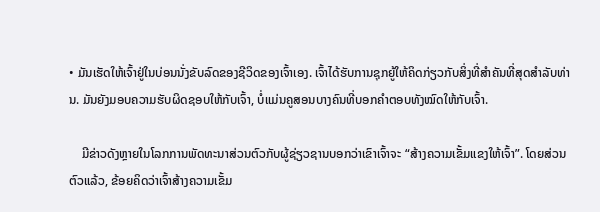• ມັນເຮັດໃຫ້ເຈົ້າຢູ່ໃນບ່ອນນັ່ງຂັບລົດຂອງຊີວິດຂອງເຈົ້າເອງ. ເຈົ້າໄດ້ຮັບການຊຸກຍູ້ໃຫ້ຄິດກ່ຽວກັບສິ່ງທີ່ສໍາຄັນທີ່ສຸດສໍາລັບທ່ານ. ມັນຍັງມອບຄວາມຮັບຜິດຊອບໃຫ້ກັບເຈົ້າ, ບໍ່ແມ່ນຄູສອນບາງຄົນທີ່ບອກຄຳຕອບທັງໝົດໃຫ້ກັບເຈົ້າ.

    ມີຂ່າວດັງຫຼາຍໃນໂລກການພັດທະນາສ່ວນຕົວກັບຜູ້ຊ່ຽວຊານບອກວ່າເຂົາເຈົ້າຈະ “ສ້າງຄວາມເຂັ້ມແຂງໃຫ້ເຈົ້າ”. ໂດຍສ່ວນຕົວແລ້ວ, ຂ້ອຍຄິດວ່າເຈົ້າສ້າງຄວາມເຂັ້ມ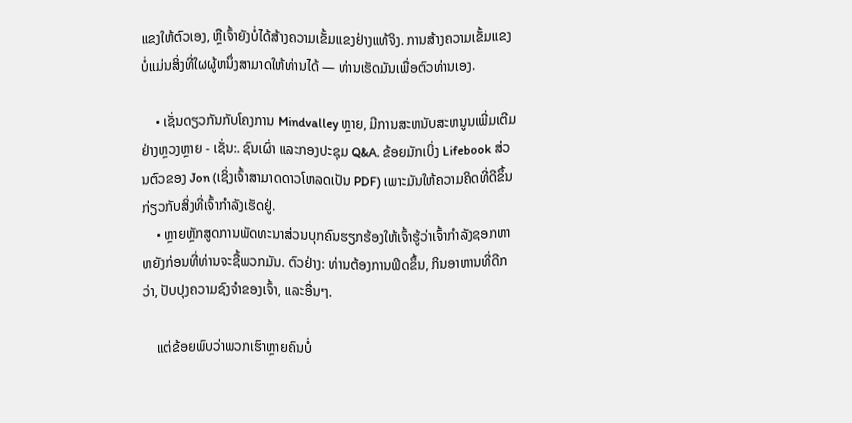ແຂງໃຫ້ຕົວເອງ, ຫຼືເຈົ້າຍັງບໍ່ໄດ້ສ້າງຄວາມເຂັ້ມແຂງຢ່າງແທ້ຈິງ. ການສ້າງຄວາມເຂັ້ມແຂງບໍ່ແມ່ນສິ່ງທີ່ໃຜຜູ້ຫນຶ່ງສາມາດໃຫ້ທ່ານໄດ້ — ທ່ານເຮັດມັນເພື່ອຕົວທ່ານເອງ.

    • ເຊັ່ນດຽວກັນກັບໂຄງການ Mindvalley ຫຼາຍ, ມີການສະຫນັບສະຫນູນເພີ່ມເຕີມຢ່າງຫຼວງຫຼາຍ - ເຊັ່ນ:. ຊົນເຜົ່າ ແລະກອງປະຊຸມ Q&A. ຂ້ອຍມັກເບິ່ງ Lifebook ສ່ວນຕົວຂອງ Jon (ເຊິ່ງເຈົ້າສາມາດດາວໂຫລດເປັນ PDF) ເພາະມັນໃຫ້ຄວາມຄິດທີ່ດີຂຶ້ນກ່ຽວກັບສິ່ງທີ່ເຈົ້າກຳລັງເຮັດຢູ່.
    • ຫຼາຍຫຼັກສູດການພັດທະນາສ່ວນບຸກຄົນຮຽກຮ້ອງໃຫ້ເຈົ້າຮູ້ວ່າເຈົ້າກໍາລັງຊອກຫາຫຍັງກ່ອນທີ່ທ່ານຈະຊື້ພວກມັນ. ຕົວຢ່າງ: ທ່ານຕ້ອງການຟິດຂຶ້ນ, ກິນອາຫານທີ່ດີກວ່າ, ປັບປຸງຄວາມຊົງຈໍາຂອງເຈົ້າ, ແລະອື່ນໆ.

    ແຕ່ຂ້ອຍພົບວ່າພວກເຮົາຫຼາຍຄົນບໍ່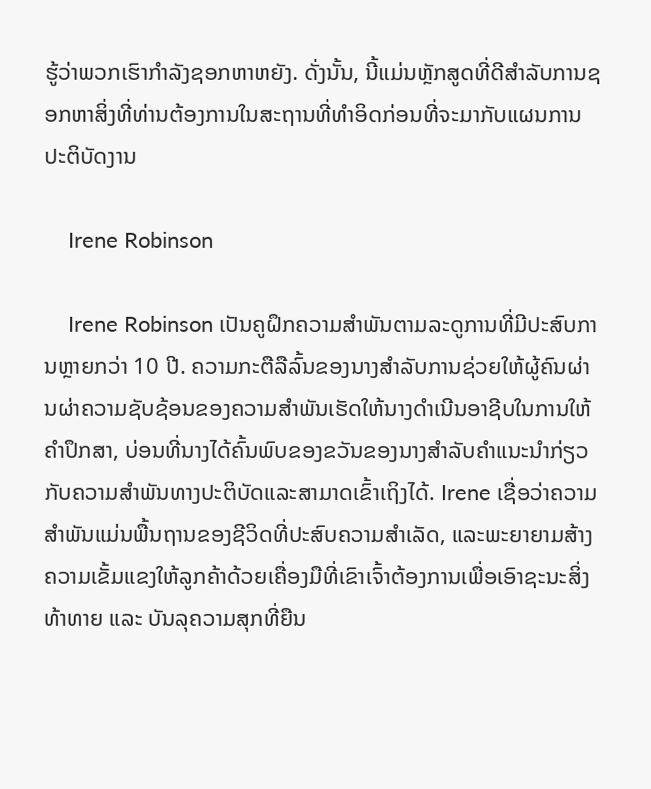ຮູ້ວ່າພວກເຮົາກໍາລັງຊອກຫາຫຍັງ. ດັ່ງນັ້ນ, ນີ້ແມ່ນຫຼັກສູດທີ່ດີສໍາລັບການຊອກຫາສິ່ງທີ່ທ່ານຕ້ອງການໃນສະຖານທີ່ທໍາອິດກ່ອນທີ່ຈະມາກັບແຜນການປະຕິບັດງານ

    Irene Robinson

    Irene Robinson ເປັນຄູຝຶກຄວາມສໍາພັນຕາມລະດູການທີ່ມີປະສົບການຫຼາຍກວ່າ 10 ປີ. ຄວາມກະຕືລືລົ້ນຂອງນາງສໍາລັບການຊ່ວຍໃຫ້ຜູ້ຄົນຜ່ານຜ່າຄວາມຊັບຊ້ອນຂອງຄວາມສໍາພັນເຮັດໃຫ້ນາງດໍາເນີນອາຊີບໃນການໃຫ້ຄໍາປຶກສາ, ບ່ອນທີ່ນາງໄດ້ຄົ້ນພົບຂອງຂວັນຂອງນາງສໍາລັບຄໍາແນະນໍາກ່ຽວກັບຄວາມສໍາພັນທາງປະຕິບັດແລະສາມາດເຂົ້າເຖິງໄດ້. Irene ເຊື່ອວ່າຄວາມສຳພັນແມ່ນພື້ນຖານຂອງຊີວິດທີ່ປະສົບຄວາມສຳເລັດ, ແລະພະຍາຍາມສ້າງຄວາມເຂັ້ມແຂງໃຫ້ລູກຄ້າດ້ວຍເຄື່ອງມືທີ່ເຂົາເຈົ້າຕ້ອງການເພື່ອເອົາຊະນະສິ່ງທ້າທາຍ ແລະ ບັນລຸຄວາມສຸກທີ່ຍືນ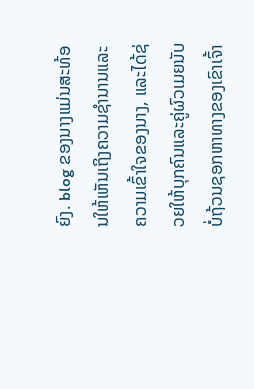ຍົງ. blog ຂອງນາງແມ່ນສະທ້ອນໃຫ້ເຫັນເຖິງຄວາມຊໍານານແລະຄວາມເຂົ້າໃຈຂອງນາງ, ແລະໄດ້ຊ່ວຍໃຫ້ບຸກຄົນແລະຄູ່ຜົວເມຍນັບບໍ່ຖ້ວນຊອກຫາທາງຂອງເຂົາເຈົ້າ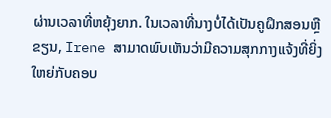ຜ່ານເວລາທີ່ຫຍຸ້ງຍາກ. ໃນເວລາທີ່ນາງບໍ່ໄດ້ເປັນຄູຝຶກສອນຫຼືຂຽນ, Irene ສາມາດພົບເຫັນວ່າມີຄວາມສຸກກາງແຈ້ງທີ່ຍິ່ງໃຫຍ່ກັບຄອບ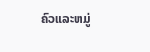ຄົວແລະຫມູ່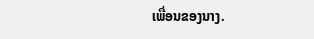ເພື່ອນຂອງນາງ.